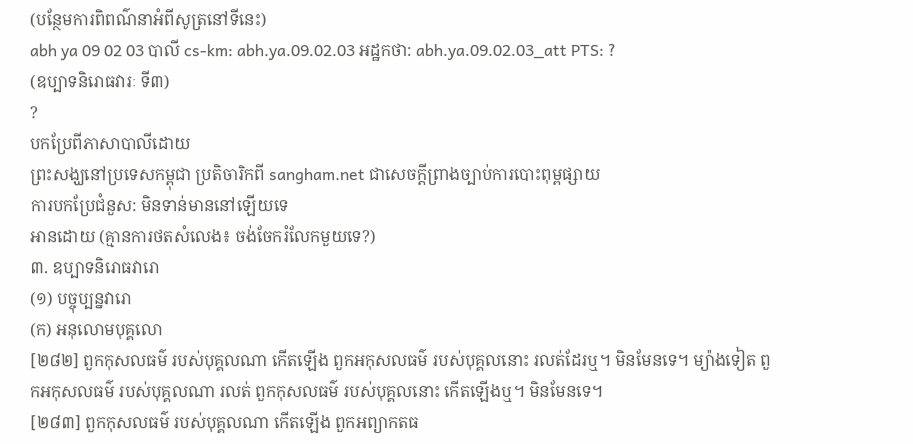(បន្ថែមការពិពណ៌នាអំពីសូត្រនៅទីនេះ)
abh ya 09 02 03 បាលី cs-km: abh.ya.09.02.03 អដ្ឋកថា: abh.ya.09.02.03_att PTS: ?
(ឧប្បាទនិរោធវារៈ ទី៣)
?
បកប្រែពីភាសាបាលីដោយ
ព្រះសង្ឃនៅប្រទេសកម្ពុជា ប្រតិចារិកពី sangham.net ជាសេចក្តីព្រាងច្បាប់ការបោះពុម្ពផ្សាយ
ការបកប្រែជំនួស: មិនទាន់មាននៅឡើយទេ
អានដោយ (គ្មានការថតសំលេង៖ ចង់ចែករំលែកមួយទេ?)
៣. ឧប្បាទនិរោធវារោ
(១) បច្ចុប្បន្នវារោ
(ក) អនុលោមបុគ្គលោ
[២៨២] ពួកកុសលធម៌ របស់បុគ្គលណា កើតឡើង ពួកអកុសលធម៌ របស់បុគ្គលនោះ រលត់ដែរឬ។ មិនមែនទេ។ ម្យ៉ាងទៀត ពួកអកុសលធម៌ របស់បុគ្គលណា រលត់ ពួកកុសលធម៌ របស់បុគ្គលនោះ កើតឡើងឬ។ មិនមែនទេ។
[២៨៣] ពួកកុសលធម៌ របស់បុគ្គលណា កើតឡើង ពួកអព្យាកតធ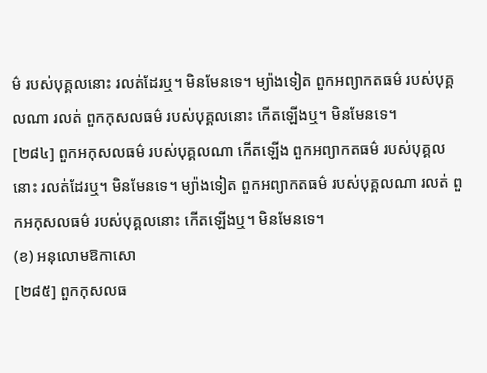ម៌ របស់បុគ្គលនោះ រលត់ដែរឬ។ មិនមែនទេ។ ម្យ៉ាងទៀត ពួកអព្យាកតធម៌ របស់បុគ្គលណា រលត់ ពួកកុសលធម៌ របស់បុគ្គលនោះ កើតឡើងឬ។ មិនមែនទេ។
[២៨៤] ពួកអកុសលធម៌ របស់បុគ្គលណា កើតឡើង ពួកអព្យាកតធម៌ របស់បុគ្គលនោះ រលត់ដែរឬ។ មិនមែនទេ។ ម្យ៉ាងទៀត ពួកអព្យាកតធម៌ របស់បុគ្គលណា រលត់ ពួកអកុសលធម៌ របស់បុគ្គលនោះ កើតឡើងឬ។ មិនមែនទេ។
(ខ) អនុលោមឱកាសោ
[២៨៥] ពួកកុសលធ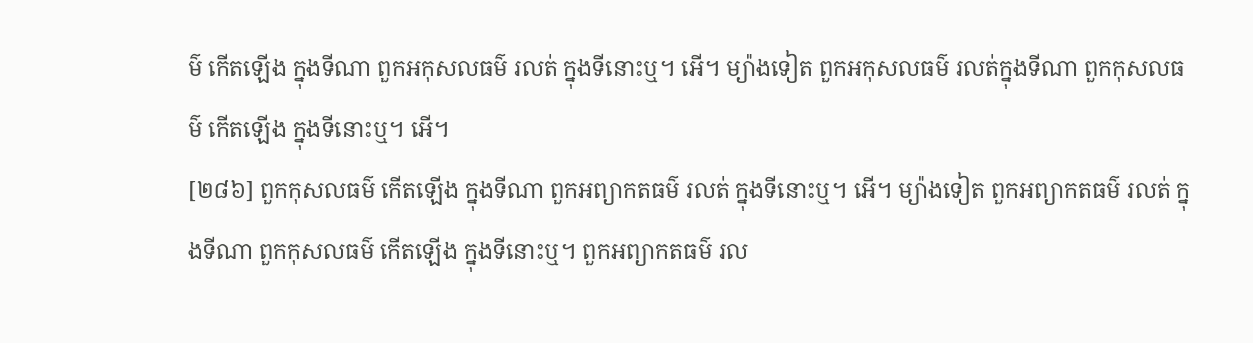ម៌ កើតឡើង ក្នុងទីណា ពួកអកុសលធម៌ រលត់ ក្នុងទីនោះឬ។ អើ។ ម្យ៉ាងទៀត ពួកអកុសលធម៌ រលត់ក្នុងទីណា ពួកកុសលធម៌ កើតឡើង ក្នុងទីនោះឬ។ អើ។
[២៨៦] ពួកកុសលធម៌ កើតឡើង ក្នុងទីណា ពួកអព្យាកតធម៌ រលត់ ក្នុងទីនោះឬ។ អើ។ ម្យ៉ាងទៀត ពួកអព្យាកតធម៌ រលត់ ក្នុងទីណា ពួកកុសលធម៌ កើតឡើង ក្នុងទីនោះឬ។ ពួកអព្យាកតធម៌ រល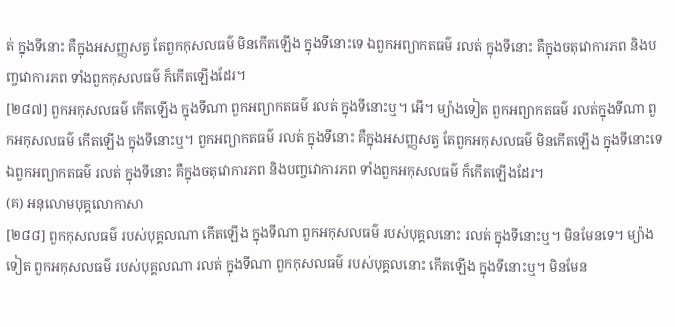ត់ ក្នុងទីនោះ គឺក្នុងអសញ្ញសត្វ តែពួកកុសលធម៌ មិនកើតឡើង ក្នុងទីនោះទេ ឯពួកអព្យាកតធម៌ រលត់ ក្នុងទីនោះ គឺក្នុងចតុវោការភព និងបញ្ចវោការភព ទាំងពួកកុសលធម៌ ក៏កើតឡើងដែរ។
[២៨៧] ពួកអកុសលធម៌ កើតឡើង ក្នុងទីណា ពួកអព្យាកតធម៌ រលត់ ក្នុងទីនោះឬ។ អើ។ ម្យ៉ាងទៀត ពួកអព្យាកតធម៌ រលត់ក្នុងទីណា ពួកអកុសលធម៌ កើតឡើង ក្នុងទីនោះឬ។ ពួកអព្យាកតធម៌ រលត់ ក្នុងទីនោះ គឺក្នុងអសញ្ញសត្វ តែពួកអកុសលធម៌ មិនកើតឡើង ក្នុងទីនោះទេ ឯពួកអព្យាកតធម៌ រលត់ ក្នុងទីនោះ គឺក្នុងចតុវោការភព និងបញ្ចវោការភព ទាំងពួកអកុសលធម៌ ក៏កើតឡើងដែរ។
(គ) អនុលោមបុគ្គលោកាសា
[២៨៨] ពួកកុសលធម៌ របស់បុគ្គលណា កើតឡើង ក្នុងទីណា ពួកអកុសលធម៌ របស់បុគ្គលនោះ រលត់ ក្នុងទីនោះឬ។ មិនមែនទេ។ ម្យ៉ាងទៀត ពួកអកុសលធម៌ របស់បុគ្គលណា រលត់ ក្នុងទីណា ពួកកុសលធម៌ របស់បុគ្គលនោះ កើតឡើង ក្នុងទីនោះឬ។ មិនមែន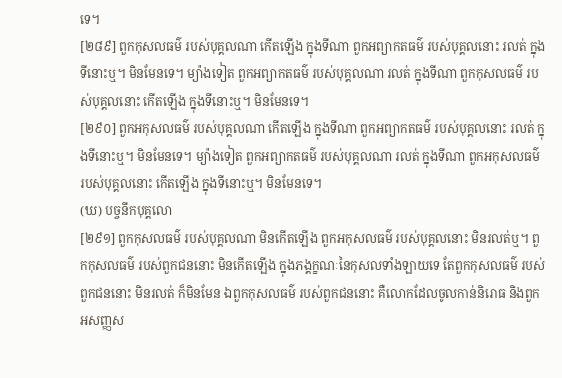ទេ។
[២៨៩] ពួកកុសលធម៌ របស់បុគ្គលណា កើតឡើង ក្នុងទីណា ពួកអព្យាកតធម៌ របស់បុគ្គលនោះ រលត់ ក្នុងទីនោះឬ។ មិនមែនទេ។ ម្យ៉ាងទៀត ពួកអព្យាកតធម៌ របស់បុគ្គលណា រលត់ ក្នុងទីណា ពួកកុសលធម៌ របស់បុគ្គលនោះ កើតឡើង ក្នុងទីនោះឬ។ មិនមែនទេ។
[២៩០] ពួកអកុសលធម៌ របស់បុគ្គលណា កើតឡើង ក្នុងទីណា ពួកអព្យាកតធម៌ របស់បុគ្គលនោះ រលត់ ក្នុងទីនោះឬ។ មិនមែនទេ។ ម្យ៉ាងទៀត ពួកអព្យាកតធម៌ របស់បុគ្គលណា រលត់ ក្នុងទីណា ពួកអកុសលធម៌ របស់បុគ្គលនោះ កើតឡើង ក្នុងទីនោះឬ។ មិនមែនទេ។
(ឃ) បច្ចនីកបុគ្គលោ
[២៩១] ពួកកុសលធម៌ របស់បុគ្គលណា មិនកើតឡើង ពួកអកុសលធម៌ របស់បុគ្គលនោះ មិនរលត់ឬ។ ពួកកុសលធម៌ របស់ពួកជននោះ មិនកើតឡើង ក្នុងភង្គក្ខណៈនៃកុសលទាំងឡាយទេ តែពួកកុសលធម៌ របស់ពួកជននោះ មិនរលត់ ក៏មិនមែន ឯពួកកុសលធម៌ របស់ពួកជននោះ គឺលោកដែលចូលកាន់និរោធ និងពួកអសញ្ញស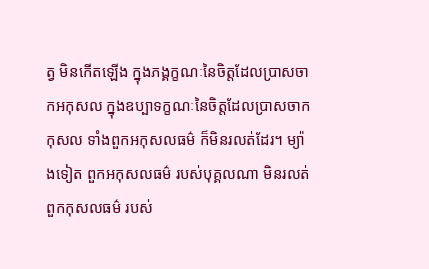ត្វ មិនកើតឡើង ក្នុងភង្គក្ខណៈនៃចិត្តដែលប្រាសចាកអកុសល ក្នុងឧប្បាទក្ខណៈនៃចិត្តដែលប្រាសចាកកុសល ទាំងពួកអកុសលធម៌ ក៏មិនរលត់ដែរ។ ម្យ៉ាងទៀត ពួកអកុសលធម៌ របស់បុគ្គលណា មិនរលត់ ពួកកុសលធម៌ របស់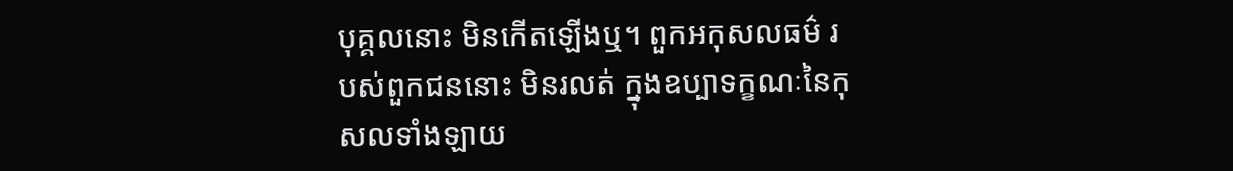បុគ្គលនោះ មិនកើតឡើងឬ។ ពួកអកុសលធម៌ របស់ពួកជននោះ មិនរលត់ ក្នុងឧប្បាទក្ខណៈនៃកុសលទាំងឡាយ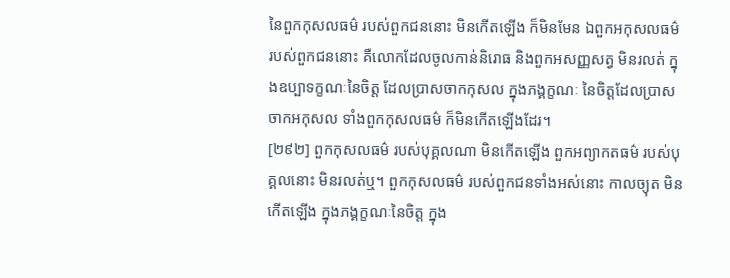នៃពួកកុសលធម៌ របស់ពួកជននោះ មិនកើតឡើង ក៏មិនមែន ឯពួកអកុសលធម៌ របស់ពួកជននោះ គឺលោកដែលចូលកាន់និរោធ និងពួកអសញ្ញសត្វ មិនរលត់ ក្នុងឧប្បាទក្ខណៈនៃចិត្ត ដែលប្រាសចាកកុសល ក្នុងភង្គក្ខណៈ នៃចិត្តដែលប្រាសចាកអកុសល ទាំងពួកកុសលធម៌ ក៏មិនកើតឡើងដែរ។
[២៩២] ពួកកុសលធម៌ របស់បុគ្គលណា មិនកើតឡើង ពួកអព្យាកតធម៌ របស់បុគ្គលនោះ មិនរលត់ឬ។ ពួកកុសលធម៌ របស់ពួកជនទាំងអស់នោះ កាលច្យុត មិនកើតឡើង ក្នុងភង្គក្ខណៈនៃចិត្ត ក្នុង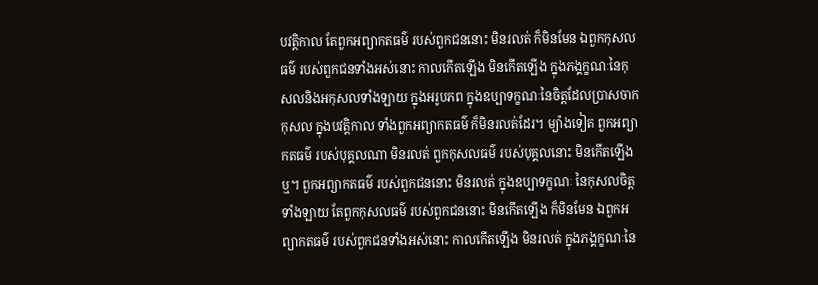បវត្តិកាល តែពួកអព្យាកតធម៌ របស់ពួកជននោះ មិនរលត់ ក៏មិនមែន ឯពួកកុសលធម៌ របស់ពួកជនទាំងអស់នោះ កាលកើតឡើង មិនកើតឡើង ក្នុងភង្គក្ខណៈនៃកុសលនិងអកុសលទាំងឡាយ ក្នុងអរូបភព ក្នុងឧប្បាទក្ខណៈនៃចិត្តដែលប្រាសចាកកុសល ក្នុងបវត្តិកាល ទាំងពួកអព្យាកតធម៌ ក៏មិនរលត់ដែរ។ ម្យ៉ាងទៀត ពួកអព្យាកតធម៌ របស់បុគ្គលណា មិនរលត់ ពួកកុសលធម៌ របស់បុគ្គលនោះ មិនកើតឡើងឬ។ ពួកអព្យាកតធម៌ របស់ពួកជននោះ មិនរលត់ ក្នុងឧប្បាទក្ខណៈ នៃកុសលចិត្តទាំងឡាយ តែពួកកុសលធម៌ របស់ពួកជននោះ មិនកើតឡើង ក៏មិនមែន ឯពួកអព្យាកតធម៌ របស់ពួកជនទាំងអស់នោះ កាលកើតឡើង មិនរលត់ ក្នុងភង្គក្ខណៈនៃ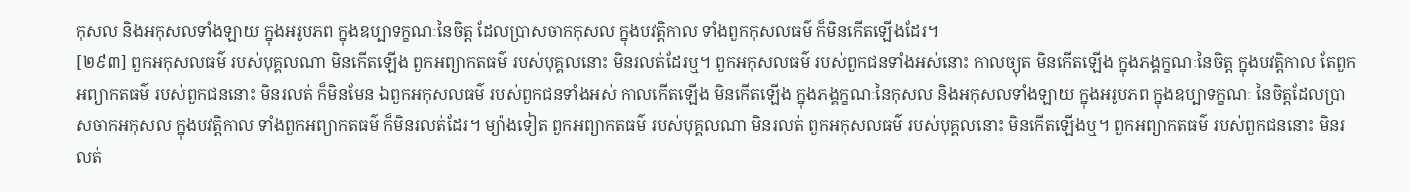កុសល និងអកុសលទាំងឡាយ ក្នុងអរូបភព ក្នុងឧប្បាទក្ខណៈនៃចិត្ត ដែលប្រាសចាកកុសល ក្នុងបវត្តិកាល ទាំងពួកកុសលធម៌ ក៏មិនកើតឡើងដែរ។
[២៩៣] ពួកអកុសលធម៌ របស់បុគ្គលណា មិនកើតឡើង ពួកអព្យាកតធម៌ របស់បុគ្គលនោះ មិនរលត់ដែរឬ។ ពួកអកុសលធម៌ របស់ពួកជនទាំងអស់នោះ កាលច្យុត មិនកើតឡើង ក្នុងភង្គក្ខណៈនៃចិត្ត ក្នុងបវត្តិកាល តែពួកអព្យាកតធម៌ របស់ពួកជននោះ មិនរលត់ ក៏មិនមែន ឯពួកអកុសលធម៌ របស់ពួកជនទាំងអស់ កាលកើតឡើង មិនកើតឡើង ក្នុងភង្គក្ខណៈនៃកុសល និងអកុសលទាំងឡាយ ក្នុងអរូបភព ក្នុងឧប្បាទក្ខណៈ នៃចិត្តដែលប្រាសចាកអកុសល ក្នុងបវត្តិកាល ទាំងពួកអព្យាកតធម៌ ក៏មិនរលត់ដែរ។ ម្យ៉ាងទៀត ពួកអព្យាកតធម៌ របស់បុគ្គលណា មិនរលត់ ពួកអកុសលធម៌ របស់បុគ្គលនោះ មិនកើតឡើងឬ។ ពួកអព្យាកតធម៌ របស់ពួកជននោះ មិនរលត់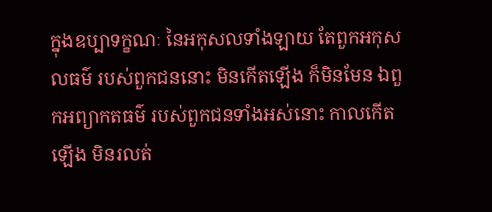ក្នុងឧប្បាទក្ខណៈ នៃអកុសលទាំងឡាយ តែពួកអកុសលធម៌ របស់ពួកជននោះ មិនកើតឡើង ក៏មិនមែន ឯពួកអព្យាកតធម៌ របស់ពួកជនទាំងអស់នោះ កាលកើតឡើង មិនរលត់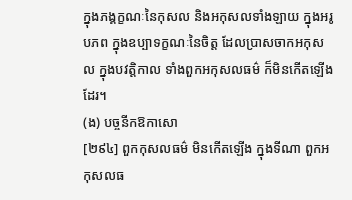ក្នុងភង្គក្ខណៈនៃកុសល និងអកុសលទាំងឡាយ ក្នុងអរូបភព ក្នុងឧប្បាទក្ខណៈនៃចិត្ត ដែលប្រាសចាកអកុសល ក្នុងបវត្តិកាល ទាំងពួកអកុសលធម៌ ក៏មិនកើតឡើងដែរ។
(ង) បច្ចនីកឱកាសោ
[២៩៤] ពួកកុសលធម៌ មិនកើតឡើង ក្នុងទីណា ពួកអកុសលធ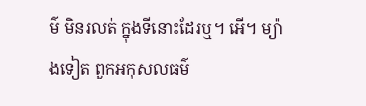ម៌ មិនរលត់ ក្នុងទីនោះដែរឬ។ អើ។ ម្យ៉ាងទៀត ពួកអកុសលធម៌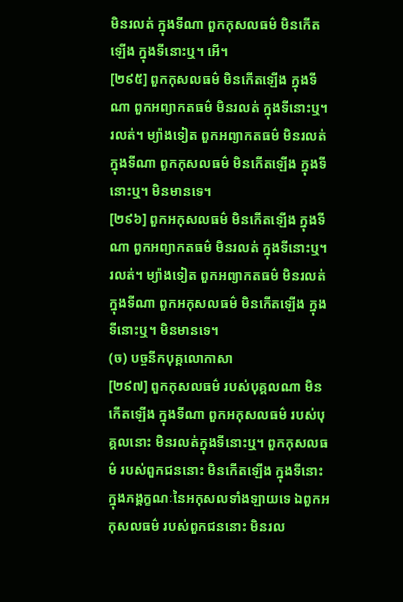មិនរលត់ ក្នុងទីណា ពួកកុសលធម៌ មិនកើតឡើង ក្នុងទីនោះឬ។ អើ។
[២៩៥] ពួកកុសលធម៌ មិនកើតឡើង ក្នុងទីណា ពួកអព្យាកតធម៌ មិនរលត់ ក្នុងទីនោះឬ។ រលត់។ ម្យ៉ាងទៀត ពួកអព្យាកតធម៌ មិនរលត់ ក្នុងទីណា ពួកកុសលធម៌ មិនកើតឡើង ក្នុងទីនោះឬ។ មិនមានទេ។
[២៩៦] ពួកអកុសលធម៌ មិនកើតឡើង ក្នុងទីណា ពួកអព្យាកតធម៌ មិនរលត់ ក្នុងទីនោះឬ។ រលត់។ ម្យ៉ាងទៀត ពួកអព្យាកតធម៌ មិនរលត់ ក្នុងទីណា ពួកអកុសលធម៌ មិនកើតឡើង ក្នុងទីនោះឬ។ មិនមានទេ។
(ច) បច្ចនីកបុគ្គលោកាសា
[២៩៧] ពួកកុសលធម៌ របស់បុគ្គលណា មិនកើតឡើង ក្នុងទីណា ពួកអកុសលធម៌ របស់បុគ្គលនោះ មិនរលត់ក្នុងទីនោះឬ។ ពួកកុសលធម៌ របស់ពួកជននោះ មិនកើតឡើង ក្នុងទីនោះ ក្នុងភង្គក្ខណៈនៃអកុសលទាំងឡាយទេ ឯពួកអកុសលធម៌ របស់ពួកជននោះ មិនរល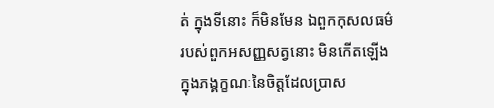ត់ ក្នុងទីនោះ ក៏មិនមែន ឯពួកកុសលធម៌ របស់ពួកអសញ្ញសត្វនោះ មិនកើតឡើង ក្នុងភង្គក្ខណៈនៃចិត្តដែលប្រាស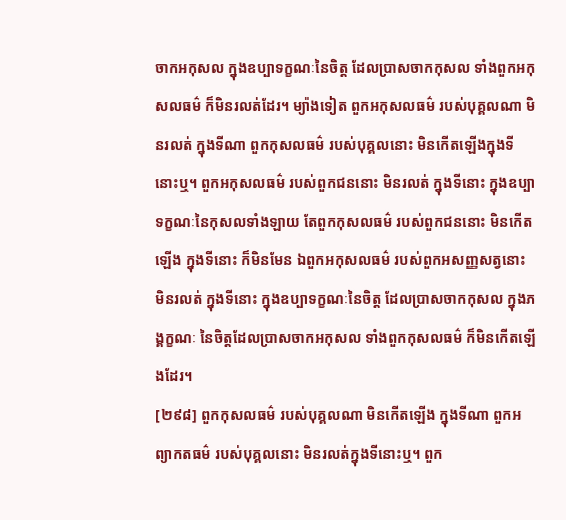ចាកអកុសល ក្នុងឧប្បាទក្ខណៈនៃចិត្ត ដែលប្រាសចាកកុសល ទាំងពួកអកុសលធម៌ ក៏មិនរលត់ដែរ។ ម្យ៉ាងទៀត ពួកអកុសលធម៌ របស់បុគ្គលណា មិនរលត់ ក្នុងទីណា ពួកកុសលធម៌ របស់បុគ្គលនោះ មិនកើតឡើងក្នុងទីនោះឬ។ ពួកអកុសលធម៌ របស់ពួកជននោះ មិនរលត់ ក្នុងទីនោះ ក្នុងឧប្បាទក្ខណៈនៃកុសលទាំងឡាយ តែពួកកុសលធម៌ របស់ពួកជននោះ មិនកើតឡើង ក្នុងទីនោះ ក៏មិនមែន ឯពួកអកុសលធម៌ របស់ពួកអសញ្ញសត្វនោះ មិនរលត់ ក្នុងទីនោះ ក្នុងឧប្បាទក្ខណៈនៃចិត្ត ដែលប្រាសចាកកុសល ក្នុងភង្គក្ខណៈ នៃចិត្តដែលប្រាសចាកអកុសល ទាំងពួកកុសលធម៌ ក៏មិនកើតឡើងដែរ។
[២៩៨] ពួកកុសលធម៌ របស់បុគ្គលណា មិនកើតឡើង ក្នុងទីណា ពួកអព្យាកតធម៌ របស់បុគ្គលនោះ មិនរលត់ក្នុងទីនោះឬ។ ពួក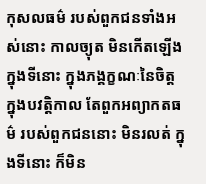កុសលធម៌ របស់ពួកជនទាំងអស់នោះ កាលច្យុត មិនកើតឡើង ក្នុងទីនោះ ក្នុងភង្គក្ខណៈនៃចិត្ត ក្នុងបវត្តិកាល តែពួកអព្យាកតធម៌ របស់ពួកជននោះ មិនរលត់ ក្នុងទីនោះ ក៏មិន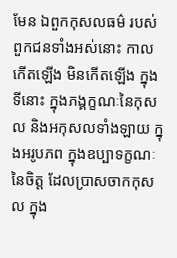មែន ឯពួកកុសលធម៌ របស់ពួកជនទាំងអស់នោះ កាលកើតឡើង មិនកើតឡើង ក្នុងទីនោះ ក្នុងភង្គក្ខណៈនៃកុសល និងអកុសលទាំងឡាយ ក្នុងអរូបភព ក្នុងឧប្បាទក្ខណៈនៃចិត្ត ដែលប្រាសចាកកុសល ក្នុង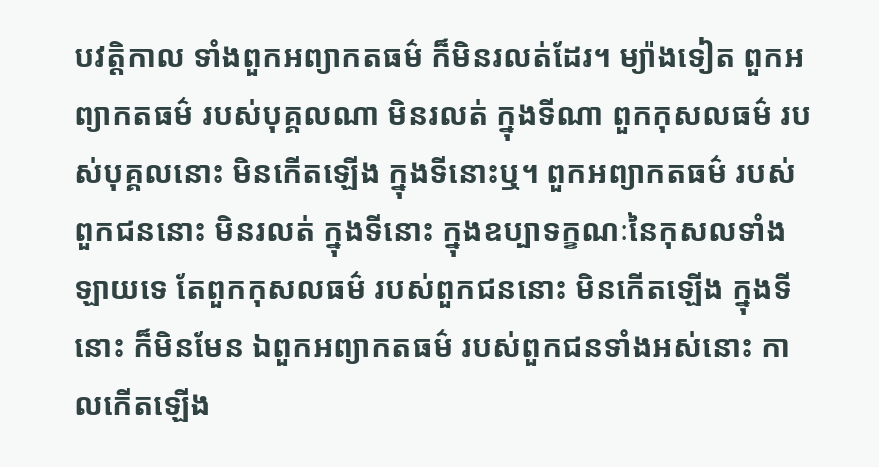បវត្តិកាល ទាំងពួកអព្យាកតធម៌ ក៏មិនរលត់ដែរ។ ម្យ៉ាងទៀត ពួកអព្យាកតធម៌ របស់បុគ្គលណា មិនរលត់ ក្នុងទីណា ពួកកុសលធម៌ របស់បុគ្គលនោះ មិនកើតឡើង ក្នុងទីនោះឬ។ ពួកអព្យាកតធម៌ របស់ពួកជននោះ មិនរលត់ ក្នុងទីនោះ ក្នុងឧប្បាទក្ខណៈនៃកុសលទាំងឡាយទេ តែពួកកុសលធម៌ របស់ពួកជននោះ មិនកើតឡើង ក្នុងទីនោះ ក៏មិនមែន ឯពួកអព្យាកតធម៌ របស់ពួកជនទាំងអស់នោះ កាលកើតឡើង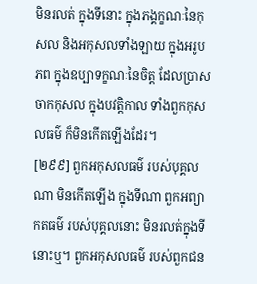មិនរលត់ ក្នុងទីនោះ ក្នុងភង្គក្ខណៈនៃកុសល និងអកុសលទាំងឡាយ ក្នុងអរូបភព ក្នុងឧប្បាទក្ខណៈនៃចិត្ត ដែលប្រាសចាកកុសល ក្នុងបវត្តិកាល ទាំងពួកកុសលធម៌ ក៏មិនកើតឡើងដែរ។
[២៩៩] ពួកអកុសលធម៌ របស់បុគ្គលណា មិនកើតឡើង ក្នុងទីណា ពួកអព្យាកតធម៌ របស់បុគ្គលនោះ មិនរលត់ក្នុងទីនោះឬ។ ពួកអកុសលធម៌ របស់ពួកជន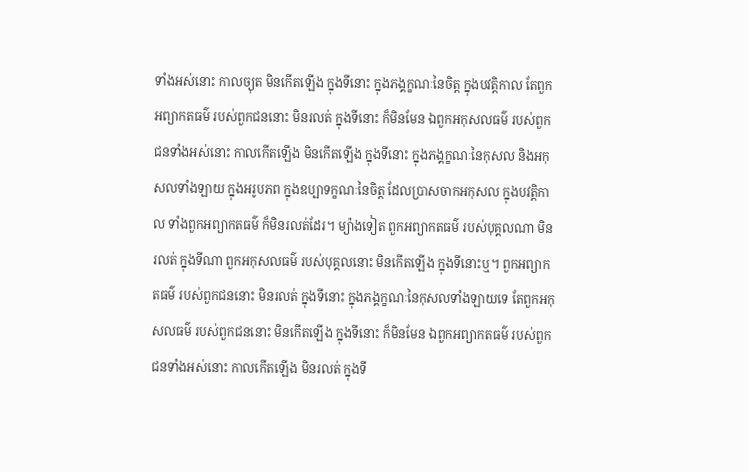ទាំងអស់នោះ កាលច្យុត មិនកើតឡើង ក្នុងទីនោះ ក្នុងភង្គក្ខណៈនៃចិត្ត ក្នុងបវត្តិកាល តែពួកអព្យាកតធម៌ របស់ពួកជននោះ មិនរលត់ ក្នុងទីនោះ ក៏មិនមែន ឯពួកអកុសលធម៌ របស់ពួកជនទាំងអស់នោះ កាលកើតឡើង មិនកើតឡើង ក្នុងទីនោះ ក្នុងភង្គក្ខណៈនៃកុសល និងអកុសលទាំងឡាយ ក្នុងអរូបភព ក្នុងឧប្បាទក្ខណៈនៃចិត្ត ដែលប្រាសចាកអកុសល ក្នុងបវត្តិកាល ទាំងពួកអព្យាកតធម៌ ក៏មិនរលត់ដែរ។ ម្យ៉ាងទៀត ពួកអព្យាកតធម៌ របស់បុគ្គលណា មិនរលត់ ក្នុងទីណា ពួកអកុសលធម៌ របស់បុគ្គលនោះ មិនកើតឡើង ក្នុងទីនោះឬ។ ពួកអព្យាកតធម៌ របស់ពួកជននោះ មិនរលត់ ក្នុងទីនោះ ក្នុងភង្គក្ខណៈនៃកុសលទាំងឡាយទេ តែពួកអកុសលធម៌ របស់ពួកជននោះ មិនកើតឡើង ក្នុងទីនោះ ក៏មិនមែន ឯពួកអព្យាកតធម៌ របស់ពួកជនទាំងអស់នោះ កាលកើតឡើង មិនរលត់ ក្នុងទី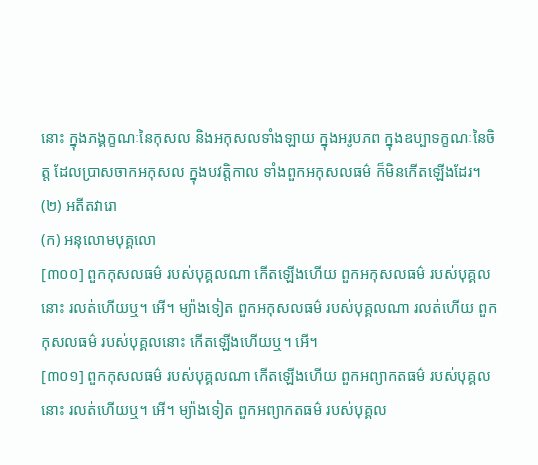នោះ ក្នុងភង្គក្ខណៈនៃកុសល និងអកុសលទាំងឡាយ ក្នុងអរូបភព ក្នុងឧប្បាទក្ខណៈនៃចិត្ត ដែលប្រាសចាកអកុសល ក្នុងបវត្តិកាល ទាំងពួកអកុសលធម៌ ក៏មិនកើតឡើងដែរ។
(២) អតីតវារោ
(ក) អនុលោមបុគ្គលោ
[៣០០] ពួកកុសលធម៌ របស់បុគ្គលណា កើតឡើងហើយ ពួកអកុសលធម៌ របស់បុគ្គលនោះ រលត់ហើយឬ។ អើ។ ម្យ៉ាងទៀត ពួកអកុសលធម៌ របស់បុគ្គលណា រលត់ហើយ ពួកកុសលធម៌ របស់បុគ្គលនោះ កើតឡើងហើយឬ។ អើ។
[៣០១] ពួកកុសលធម៌ របស់បុគ្គលណា កើតឡើងហើយ ពួកអព្យាកតធម៌ របស់បុគ្គលនោះ រលត់ហើយឬ។ អើ។ ម្យ៉ាងទៀត ពួកអព្យាកតធម៌ របស់បុគ្គល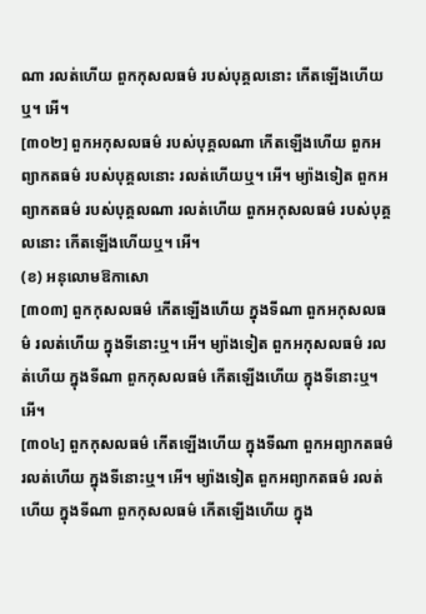ណា រលត់ហើយ ពួកកុសលធម៌ របស់បុគ្គលនោះ កើតឡើងហើយឬ។ អើ។
[៣០២] ពួកអកុសលធម៌ របស់បុគ្គលណា កើតឡើងហើយ ពួកអព្យាកតធម៌ របស់បុគ្គលនោះ រលត់ហើយឬ។ អើ។ ម្យ៉ាងទៀត ពួកអព្យាកតធម៌ របស់បុគ្គលណា រលត់ហើយ ពួកអកុសលធម៌ របស់បុគ្គលនោះ កើតឡើងហើយឬ។ អើ។
(ខ) អនុលោមឱកាសោ
[៣០៣] ពួកកុសលធម៌ កើតឡើងហើយ ក្នុងទីណា ពួកអកុសលធម៌ រលត់ហើយ ក្នុងទីនោះឬ។ អើ។ ម្យ៉ាងទៀត ពួកអកុសលធម៌ រលត់ហើយ ក្នុងទីណា ពួកកុសលធម៌ កើតឡើងហើយ ក្នុងទីនោះឬ។ អើ។
[៣០៤] ពួកកុសលធម៌ កើតឡើងហើយ ក្នុងទីណា ពួកអព្យាកតធម៌ រលត់ហើយ ក្នុងទីនោះឬ។ អើ។ ម្យ៉ាងទៀត ពួកអព្យាកតធម៌ រលត់ហើយ ក្នុងទីណា ពួកកុសលធម៌ កើតឡើងហើយ ក្នុង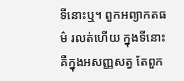ទីនោះឬ។ ពួកអព្យាកតធម៌ រលត់ហើយ ក្នុងទីនោះ គឺក្នុងអសញ្ញសត្វ តែពួក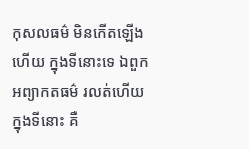កុសលធម៌ មិនកើតឡើងហើយ ក្នុងទីនោះទេ ឯពួកអព្យាកតធម៌ រលត់ហើយ ក្នុងទីនោះ គឺ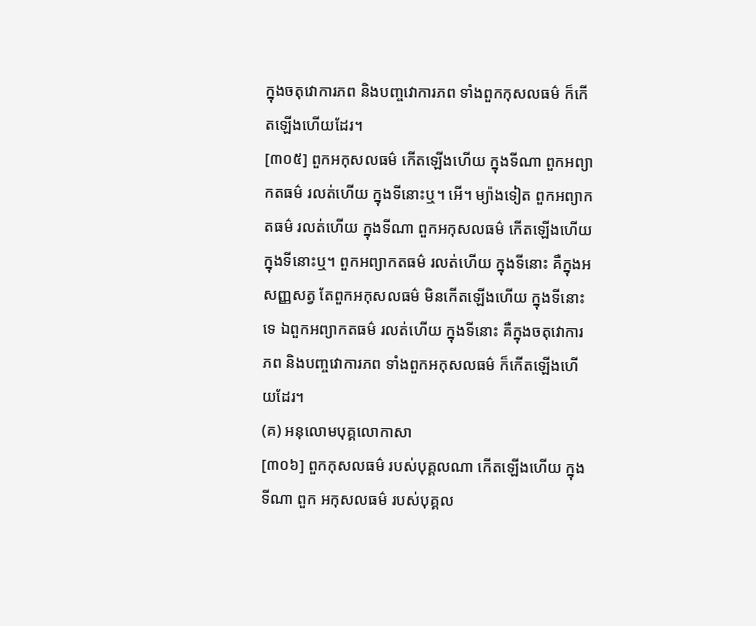ក្នុងចតុវោការភព និងបញ្ចវោការភព ទាំងពួកកុសលធម៌ ក៏កើតឡើងហើយដែរ។
[៣០៥] ពួកអកុសលធម៌ កើតឡើងហើយ ក្នុងទីណា ពួកអព្យាកតធម៌ រលត់ហើយ ក្នុងទីនោះឬ។ អើ។ ម្យ៉ាងទៀត ពួកអព្យាកតធម៌ រលត់ហើយ ក្នុងទីណា ពួកអកុសលធម៌ កើតឡើងហើយ ក្នុងទីនោះឬ។ ពួកអព្យាកតធម៌ រលត់ហើយ ក្នុងទីនោះ គឺក្នុងអសញ្ញសត្វ តែពួកអកុសលធម៌ មិនកើតឡើងហើយ ក្នុងទីនោះទេ ឯពួកអព្យាកតធម៌ រលត់ហើយ ក្នុងទីនោះ គឺក្នុងចតុវោការភព និងបញ្ចវោការភព ទាំងពួកអកុសលធម៌ ក៏កើតឡើងហើយដែរ។
(គ) អនុលោមបុគ្គលោកាសា
[៣០៦] ពួកកុសលធម៌ របស់បុគ្គលណា កើតឡើងហើយ ក្នុងទីណា ពួក អកុសលធម៌ របស់បុគ្គល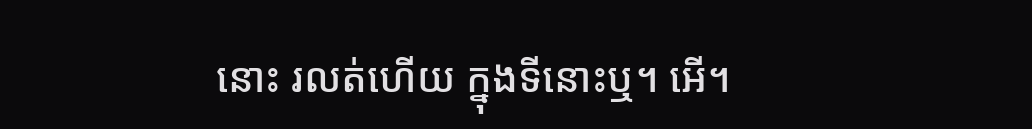នោះ រលត់ហើយ ក្នុងទីនោះឬ។ អើ។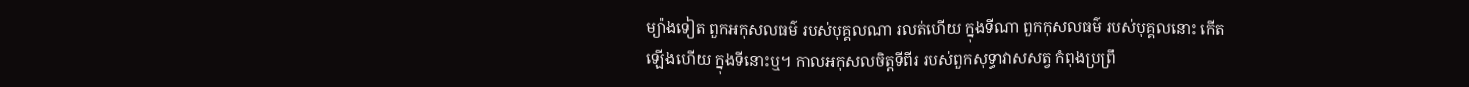ម្យ៉ាងទៀត ពួកអកុសលធម៌ របស់បុគ្គលណា រលត់ហើយ ក្នុងទីណា ពួកកុសលធម៌ របស់បុគ្គលនោះ កើតឡើងហើយ ក្នុងទីនោះឬ។ កាលអកុសលចិត្តទីពីរ របស់ពួកសុទ្ធាវាសសត្វ កំពុងប្រព្រឹ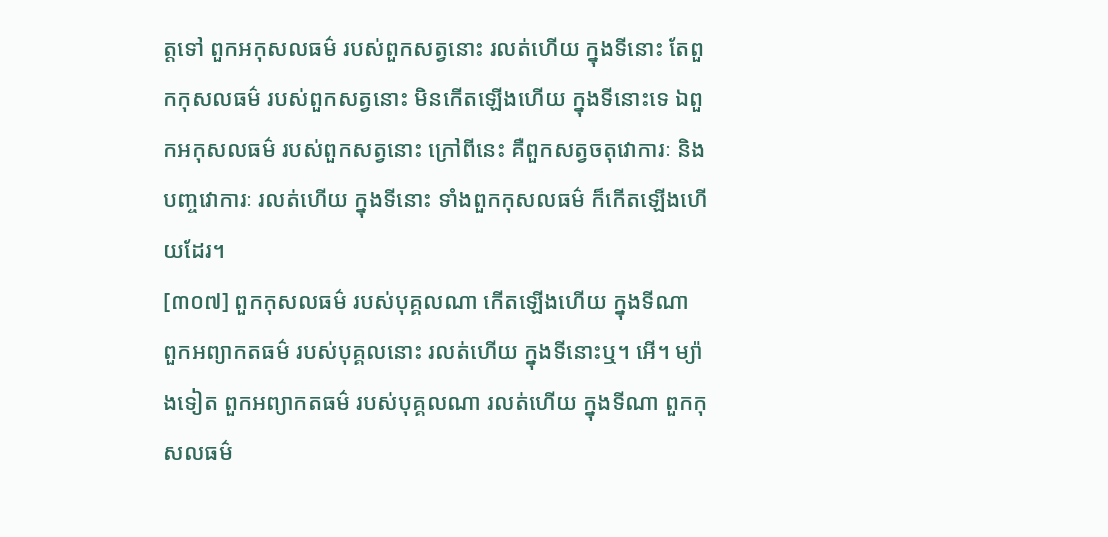ត្តទៅ ពួកអកុសលធម៌ របស់ពួកសត្វនោះ រលត់ហើយ ក្នុងទីនោះ តែពួកកុសលធម៌ របស់ពួកសត្វនោះ មិនកើតឡើងហើយ ក្នុងទីនោះទេ ឯពួកអកុសលធម៌ របស់ពួកសត្វនោះ ក្រៅពីនេះ គឺពួកសត្វចតុវោការៈ និងបញ្ចវោការៈ រលត់ហើយ ក្នុងទីនោះ ទាំងពួកកុសលធម៌ ក៏កើតឡើងហើយដែរ។
[៣០៧] ពួកកុសលធម៌ របស់បុគ្គលណា កើតឡើងហើយ ក្នុងទីណា ពួកអព្យាកតធម៌ របស់បុគ្គលនោះ រលត់ហើយ ក្នុងទីនោះឬ។ អើ។ ម្យ៉ាងទៀត ពួកអព្យាកតធម៌ របស់បុគ្គលណា រលត់ហើយ ក្នុងទីណា ពួកកុសលធម៌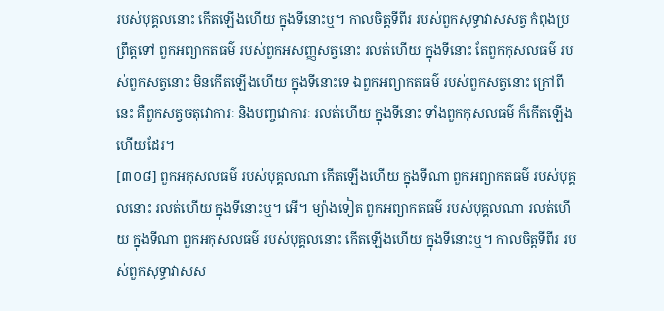របស់បុគ្គលនោះ កើតឡើងហើយ ក្នុងទីនោះឬ។ កាលចិត្តទីពីរ របស់ពួកសុទ្ធាវាសសត្វ កំពុងប្រព្រឹត្តទៅ ពួកអព្យាកតធម៌ របស់ពួកអសញ្ញសត្វនោះ រលត់ហើយ ក្នុងទីនោះ តែពួកកុសលធម៌ របស់ពួកសត្វនោះ មិនកើតឡើងហើយ ក្នុងទីនោះទេ ឯពួកអព្យាកតធម៌ របស់ពួកសត្វនោះ ក្រៅពីនេះ គឺពួកសត្វចតុវោការៈ និងបញ្ចវោការៈ រលត់ហើយ ក្នុងទីនោះ ទាំងពួកកុសលធម៌ ក៏កើតឡើងហើយដែរ។
[៣០៨] ពួកអកុសលធម៌ របស់បុគ្គលណា កើតឡើងហើយ ក្នុងទីណា ពួកអព្យាកតធម៌ របស់បុគ្គលនោះ រលត់ហើយ ក្នុងទីនោះឬ។ អើ។ ម្យ៉ាងទៀត ពួកអព្យាកតធម៌ របស់បុគ្គលណា រលត់ហើយ ក្នុងទីណា ពួកអកុសលធម៌ របស់បុគ្គលនោះ កើតឡើងហើយ ក្នុងទីនោះឬ។ កាលចិត្តទីពីរ របស់ពួកសុទ្ធាវាសស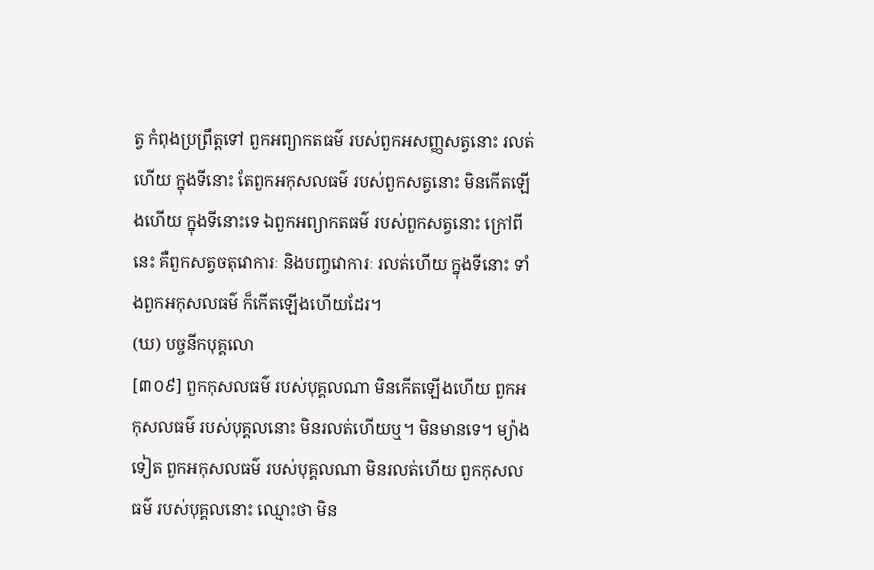ត្វ កំពុងប្រព្រឹត្តទៅ ពួកអព្យាកតធម៌ របស់ពួកអសញ្ញសត្វនោះ រលត់ហើយ ក្នុងទីនោះ តែពួកអកុសលធម៌ របស់ពួកសត្វនោះ មិនកើតឡើងហើយ ក្នុងទីនោះទេ ឯពួកអព្យាកតធម៌ របស់ពួកសត្វនោះ ក្រៅពីនេះ គឺពួកសត្វចតុវោការៈ និងបញ្ចវោការៈ រលត់ហើយ ក្នុងទីនោះ ទាំងពួកអកុសលធម៌ ក៏កើតឡើងហើយដែរ។
(ឃ) បច្ចនីកបុគ្គលោ
[៣០៩] ពួកកុសលធម៌ របស់បុគ្គលណា មិនកើតឡើងហើយ ពួកអកុសលធម៌ របស់បុគ្គលនោះ មិនរលត់ហើយឬ។ មិនមានទេ។ ម្យ៉ាងទៀត ពួកអកុសលធម៌ របស់បុគ្គលណា មិនរលត់ហើយ ពួកកុសលធម៌ របស់បុគ្គលនោះ ឈ្មោះថា មិន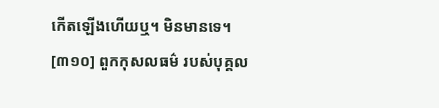កើតឡើងហើយឬ។ មិនមានទេ។
[៣១០] ពួកកុសលធម៌ របស់បុគ្គល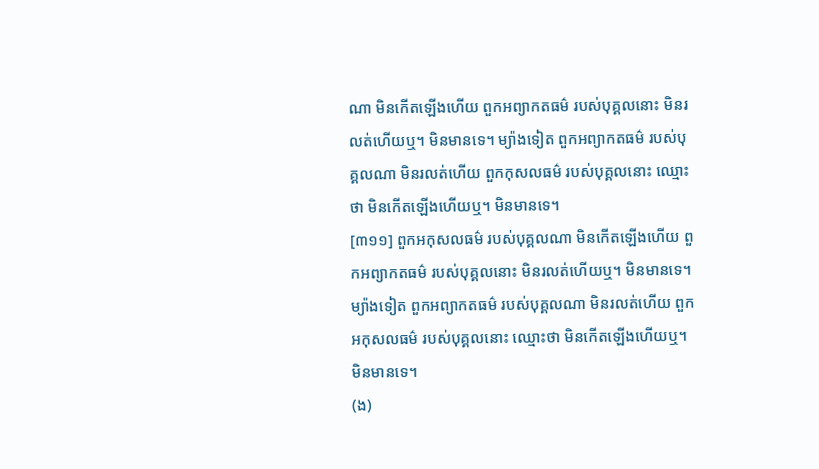ណា មិនកើតឡើងហើយ ពួកអព្យាកតធម៌ របស់បុគ្គលនោះ មិនរលត់ហើយឬ។ មិនមានទេ។ ម្យ៉ាងទៀត ពួកអព្យាកតធម៌ របស់បុគ្គលណា មិនរលត់ហើយ ពួកកុសលធម៌ របស់បុគ្គលនោះ ឈ្មោះថា មិនកើតឡើងហើយឬ។ មិនមានទេ។
[៣១១] ពួកអកុសលធម៌ របស់បុគ្គលណា មិនកើតឡើងហើយ ពួកអព្យាកតធម៌ របស់បុគ្គលនោះ មិនរលត់ហើយឬ។ មិនមានទេ។ ម្យ៉ាងទៀត ពួកអព្យាកតធម៌ របស់បុគ្គលណា មិនរលត់ហើយ ពួកអកុសលធម៌ របស់បុគ្គលនោះ ឈ្មោះថា មិនកើតឡើងហើយឬ។ មិនមានទេ។
(ង)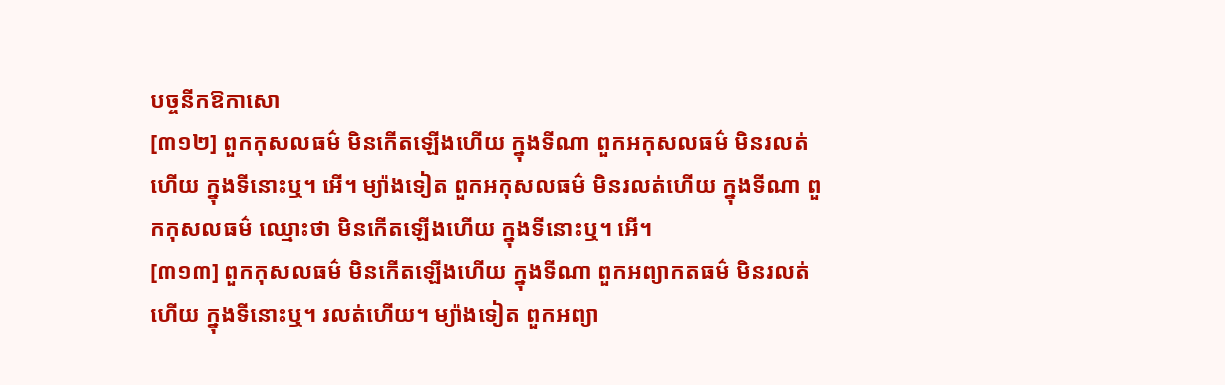បច្ចនីកឱកាសោ
[៣១២] ពួកកុសលធម៌ មិនកើតឡើងហើយ ក្នុងទីណា ពួកអកុសលធម៌ មិនរលត់ហើយ ក្នុងទីនោះឬ។ អើ។ ម្យ៉ាងទៀត ពួកអកុសលធម៌ មិនរលត់ហើយ ក្នុងទីណា ពួកកុសលធម៌ ឈ្មោះថា មិនកើតឡើងហើយ ក្នុងទីនោះឬ។ អើ។
[៣១៣] ពួកកុសលធម៌ មិនកើតឡើងហើយ ក្នុងទីណា ពួកអព្យាកតធម៌ មិនរលត់ហើយ ក្នុងទីនោះឬ។ រលត់ហើយ។ ម្យ៉ាងទៀត ពួកអព្យា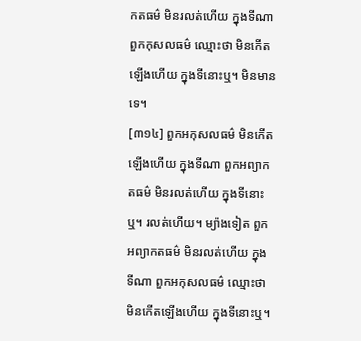កតធម៌ មិនរលត់ហើយ ក្នុងទីណា ពួកកុសលធម៌ ឈ្មោះថា មិនកើតឡើងហើយ ក្នុងទីនោះឬ។ មិនមានទេ។
[៣១៤] ពួកអកុសលធម៌ មិនកើតឡើងហើយ ក្នុងទីណា ពួកអព្យាកតធម៌ មិនរលត់ហើយ ក្នុងទីនោះឬ។ រលត់ហើយ។ ម្យ៉ាងទៀត ពួកអព្យាកតធម៌ មិនរលត់ហើយ ក្នុងទីណា ពួកអកុសលធម៌ ឈ្មោះថា មិនកើតឡើងហើយ ក្នុងទីនោះឬ។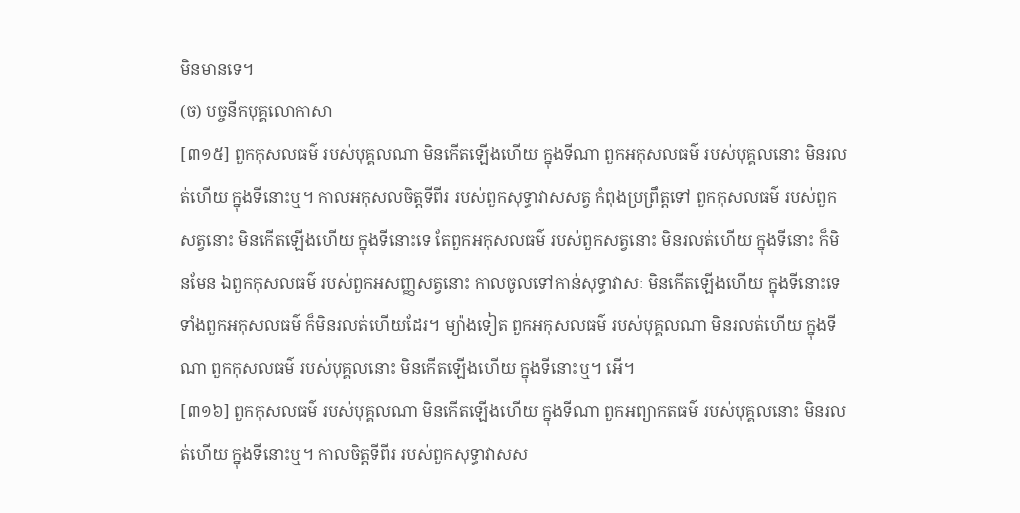មិនមានទេ។
(ច) បច្ចនីកបុគ្គលោកាសា
[៣១៥] ពួកកុសលធម៌ របស់បុគ្គលណា មិនកើតឡើងហើយ ក្នុងទីណា ពួកអកុសលធម៌ របស់បុគ្គលនោះ មិនរលត់ហើយ ក្នុងទីនោះឬ។ កាលអកុសលចិត្តទីពីរ របស់ពួកសុទ្ធាវាសសត្វ កំពុងប្រព្រឹត្តទៅ ពួកកុសលធម៌ របស់ពួកសត្វនោះ មិនកើតឡើងហើយ ក្នុងទីនោះទេ តែពួកអកុសលធម៌ របស់ពួកសត្វនោះ មិនរលត់ហើយ ក្នុងទីនោះ ក៏មិនមែន ឯពួកកុសលធម៌ របស់ពួកអសញ្ញសត្វនោះ កាលចូលទៅកាន់សុទ្ធាវាសៈ មិនកើតឡើងហើយ ក្នុងទីនោះទេ ទាំងពួកអកុសលធម៌ ក៏មិនរលត់ហើយដែរ។ ម្យ៉ាងទៀត ពួកអកុសលធម៌ របស់បុគ្គលណា មិនរលត់ហើយ ក្នុងទីណា ពួកកុសលធម៌ របស់បុគ្គលនោះ មិនកើតឡើងហើយ ក្នុងទីនោះឬ។ អើ។
[៣១៦] ពួកកុសលធម៌ របស់បុគ្គលណា មិនកើតឡើងហើយ ក្នុងទីណា ពួកអព្យាកតធម៌ របស់បុគ្គលនោះ មិនរលត់ហើយ ក្នុងទីនោះឬ។ កាលចិត្តទីពីរ របស់ពួកសុទ្ធាវាសស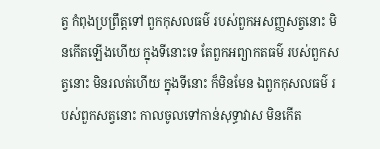ត្វ កំពុងប្រព្រឹត្តទៅ ពួកកុសលធម៌ របស់ពួកអសញ្ញសត្វនោះ មិនកើតឡើងហើយ ក្នុងទីនោះទេ តែពួកអព្យាកតធម៌ របស់ពួកសត្វនោះ មិនរលត់ហើយ ក្នុងទីនោះ ក៏មិនមែន ឯពួកកុសលធម៌ របស់ពួកសត្វនោះ កាលចូលទៅកាន់សុទ្ធាវាស មិនកើត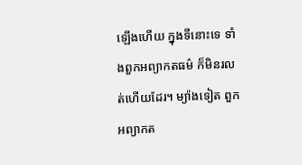ឡើងហើយ ក្នុងទីនោះទេ ទាំងពួកអព្យាកតធម៌ ក៏មិនរលត់ហើយដែរ។ ម្យ៉ាងទៀត ពួកអព្យាកត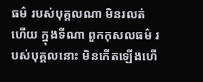ធម៌ របស់បុគ្គលណា មិនរលត់ហើយ ក្នុងទីណា ពួកកុសលធម៌ របស់បុគ្គលនោះ មិនកើតឡើងហើ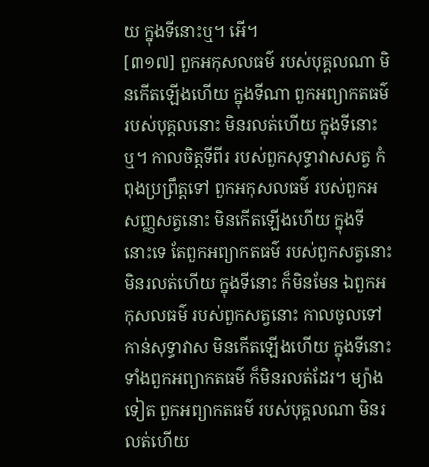យ ក្នុងទីនោះឬ។ អើ។
[៣១៧] ពួកអកុសលធម៌ របស់បុគ្គលណា មិនកើតឡើងហើយ ក្នុងទីណា ពួកអព្យាកតធម៌ របស់បុគ្គលនោះ មិនរលត់ហើយ ក្នុងទីនោះឬ។ កាលចិត្តទីពីរ របស់ពួកសុទ្ធាវាសសត្វ កំពុងប្រព្រឹត្តទៅ ពួកអកុសលធម៌ របស់ពួកអសញ្ញសត្វនោះ មិនកើតឡើងហើយ ក្នុងទីនោះទេ តែពួកអព្យាកតធម៌ របស់ពួកសត្វនោះ មិនរលត់ហើយ ក្នុងទីនោះ ក៏មិនមែន ឯពួកអកុសលធម៌ របស់ពួកសត្វនោះ កាលចូលទៅកាន់សុទ្ធាវាស មិនកើតឡើងហើយ ក្នុងទីនោះ ទាំងពួកអព្យាកតធម៌ ក៏មិនរលត់ដែរ។ ម្យ៉ាងទៀត ពួកអព្យាកតធម៌ របស់បុគ្គលណា មិនរលត់ហើយ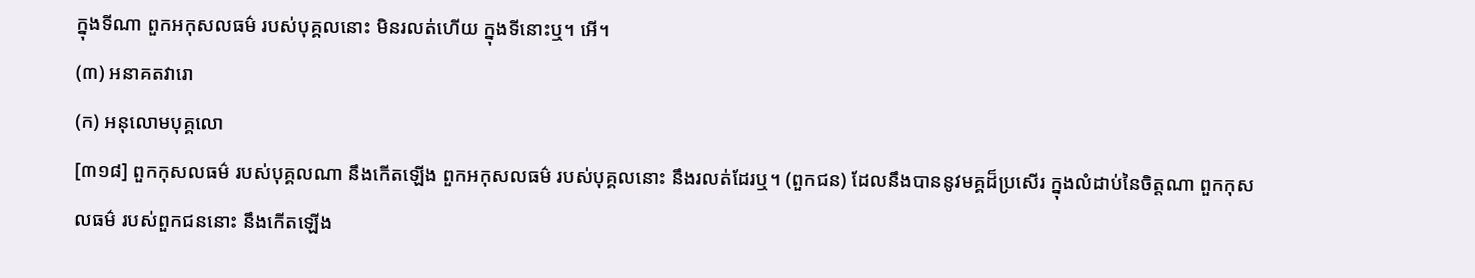ក្នុងទីណា ពួកអកុសលធម៌ របស់បុគ្គលនោះ មិនរលត់ហើយ ក្នុងទីនោះឬ។ អើ។
(៣) អនាគតវារោ
(ក) អនុលោមបុគ្គលោ
[៣១៨] ពួកកុសលធម៌ របស់បុគ្គលណា នឹងកើតឡើង ពួកអកុសលធម៌ របស់បុគ្គលនោះ នឹងរលត់ដែរឬ។ (ពួកជន) ដែលនឹងបាននូវមគ្គដ៏ប្រសើរ ក្នុងលំដាប់នៃចិត្តណា ពួកកុសលធម៌ របស់ពួកជននោះ នឹងកើតឡើង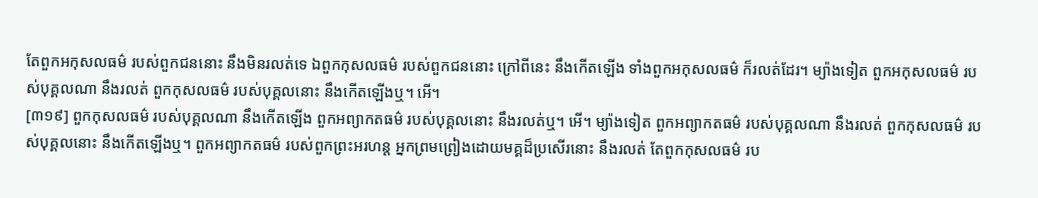តែពួកអកុសលធម៌ របស់ពួកជននោះ នឹងមិនរលត់ទេ ឯពួកកុសលធម៌ របស់ពួកជននោះ ក្រៅពីនេះ នឹងកើតឡើង ទាំងពួកអកុសលធម៌ ក៏រលត់ដែរ។ ម្យ៉ាងទៀត ពួកអកុសលធម៌ របស់បុគ្គលណា នឹងរលត់ ពួកកុសលធម៌ របស់បុគ្គលនោះ នឹងកើតឡើងឬ។ អើ។
[៣១៩] ពួកកុសលធម៌ របស់បុគ្គលណា នឹងកើតឡើង ពួកអព្យាកតធម៌ របស់បុគ្គលនោះ នឹងរលត់ឬ។ អើ។ ម្យ៉ាងទៀត ពួកអព្យាកតធម៌ របស់បុគ្គលណា នឹងរលត់ ពួកកុសលធម៌ របស់បុគ្គលនោះ នឹងកើតឡើងឬ។ ពួកអព្យាកតធម៌ របស់ពួកព្រះអរហន្ត អ្នកព្រមព្រៀងដោយមគ្គដ៏ប្រសើរនោះ នឹងរលត់ តែពួកកុសលធម៌ រប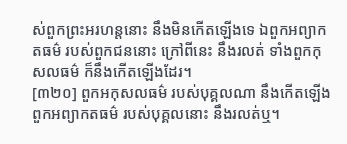ស់ពួកព្រះអរហន្តនោះ នឹងមិនកើតឡើងទេ ឯពួកអព្យាកតធម៌ របស់ពួកជននោះ ក្រៅពីនេះ នឹងរលត់ ទាំងពួកកុសលធម៌ ក៏នឹងកើតឡើងដែរ។
[៣២០] ពួកអកុសលធម៌ របស់បុគ្គលណា នឹងកើតឡើង ពួកអព្យាកតធម៌ របស់បុគ្គលនោះ នឹងរលត់ឬ។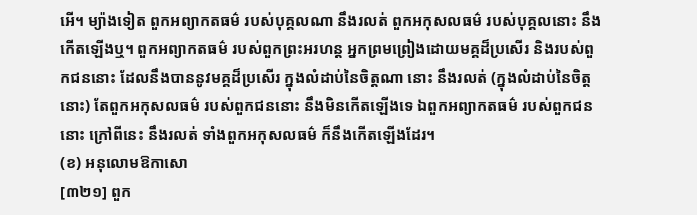អើ។ ម្យ៉ាងទៀត ពួកអព្យាកតធម៌ របស់បុគ្គលណា នឹងរលត់ ពួកអកុសលធម៌ របស់បុគ្គលនោះ នឹងកើតឡើងឬ។ ពួកអព្យាកតធម៌ របស់ពួកព្រះអរហន្ត អ្នកព្រមព្រៀងដោយមគ្គដ៏ប្រសើរ និងរបស់ពួកជននោះ ដែលនឹងបាននូវមគ្គដ៏ប្រសើរ ក្នុងលំដាប់នៃចិត្តណា នោះ នឹងរលត់ (ក្នុងលំដាប់នៃចិត្តនោះ) តែពួកអកុសលធម៌ របស់ពួកជននោះ នឹងមិនកើតឡើងទេ ឯពួកអព្យាកតធម៌ របស់ពួកជននោះ ក្រៅពីនេះ នឹងរលត់ ទាំងពួកអកុសលធម៌ ក៏នឹងកើតឡើងដែរ។
(ខ) អនុលោមឱកាសោ
[៣២១] ពួក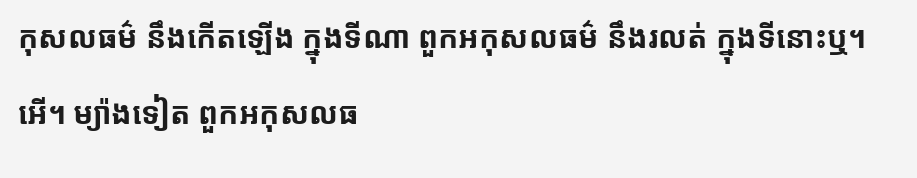កុសលធម៌ នឹងកើតឡើង ក្នុងទីណា ពួកអកុសលធម៌ នឹងរលត់ ក្នុងទីនោះឬ។ អើ។ ម្យ៉ាងទៀត ពួកអកុសលធ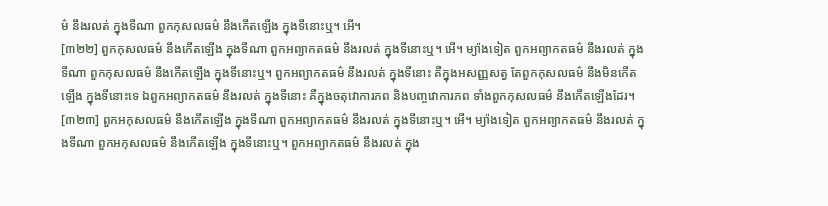ម៌ នឹងរលត់ ក្នុងទីណា ពួកកុសលធម៌ នឹងកើតឡើង ក្នុងទីនោះឬ។ អើ។
[៣២២] ពួកកុសលធម៌ នឹងកើតឡើង ក្នុងទីណា ពួកអព្យាកតធម៌ នឹងរលត់ ក្នុងទីនោះឬ។ អើ។ ម្យ៉ាងទៀត ពួកអព្យាកតធម៌ នឹងរលត់ ក្នុងទីណា ពួកកុសលធម៌ នឹងកើតឡើង ក្នុងទីនោះឬ។ ពួកអព្យាកតធម៌ នឹងរលត់ ក្នុងទីនោះ គឺក្នុងអសញ្ញសត្វ តែពួកកុសលធម៌ នឹងមិនកើតឡើង ក្នុងទីនោះទេ ឯពួកអព្យាកតធម៌ នឹងរលត់ ក្នុងទីនោះ គឺក្នុងចតុវោការភព និងបញ្ចវោការភព ទាំងពួកកុសលធម៌ នឹងកើតឡើងដែរ។
[៣២៣] ពួកអកុសលធម៌ នឹងកើតឡើង ក្នុងទីណា ពួកអព្យាកតធម៌ នឹងរលត់ ក្នុងទីនោះឬ។ អើ។ ម្យ៉ាងទៀត ពួកអព្យាកតធម៌ នឹងរលត់ ក្នុងទីណា ពួកអកុសលធម៌ នឹងកើតឡើង ក្នុងទីនោះឬ។ ពួកអព្យាកតធម៌ នឹងរលត់ ក្នុង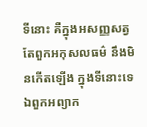ទីនោះ គឺក្នុងអសញ្ញសត្វ តែពួកអកុសលធម៌ នឹងមិនកើតឡើង ក្នុងទីនោះទេ ឯពួកអព្យាក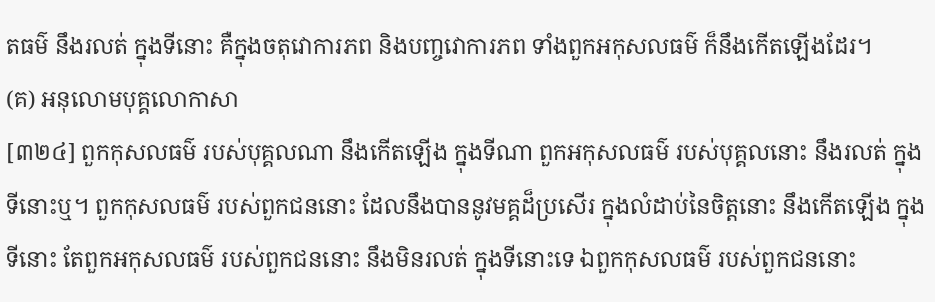តធម៌ នឹងរលត់ ក្នុងទីនោះ គឺក្នុងចតុវោការភព និងបញ្ចវោការភព ទាំងពួកអកុសលធម៌ ក៏នឹងកើតឡើងដែរ។
(គ) អនុលោមបុគ្គលោកាសា
[៣២៤] ពួកកុសលធម៌ របស់បុគ្គលណា នឹងកើតឡើង ក្នុងទីណា ពួកអកុសលធម៌ របស់បុគ្គលនោះ នឹងរលត់ ក្នុងទីនោះឬ។ ពួកកុសលធម៌ របស់ពួកជននោះ ដែលនឹងបាននូវមគ្គដ៏ប្រសើរ ក្នុងលំដាប់នៃចិត្តនោះ នឹងកើតឡើង ក្នុងទីនោះ តែពួកអកុសលធម៌ របស់ពួកជននោះ នឹងមិនរលត់ ក្នុងទីនោះទេ ឯពួកកុសលធម៌ របស់ពួកជននោះ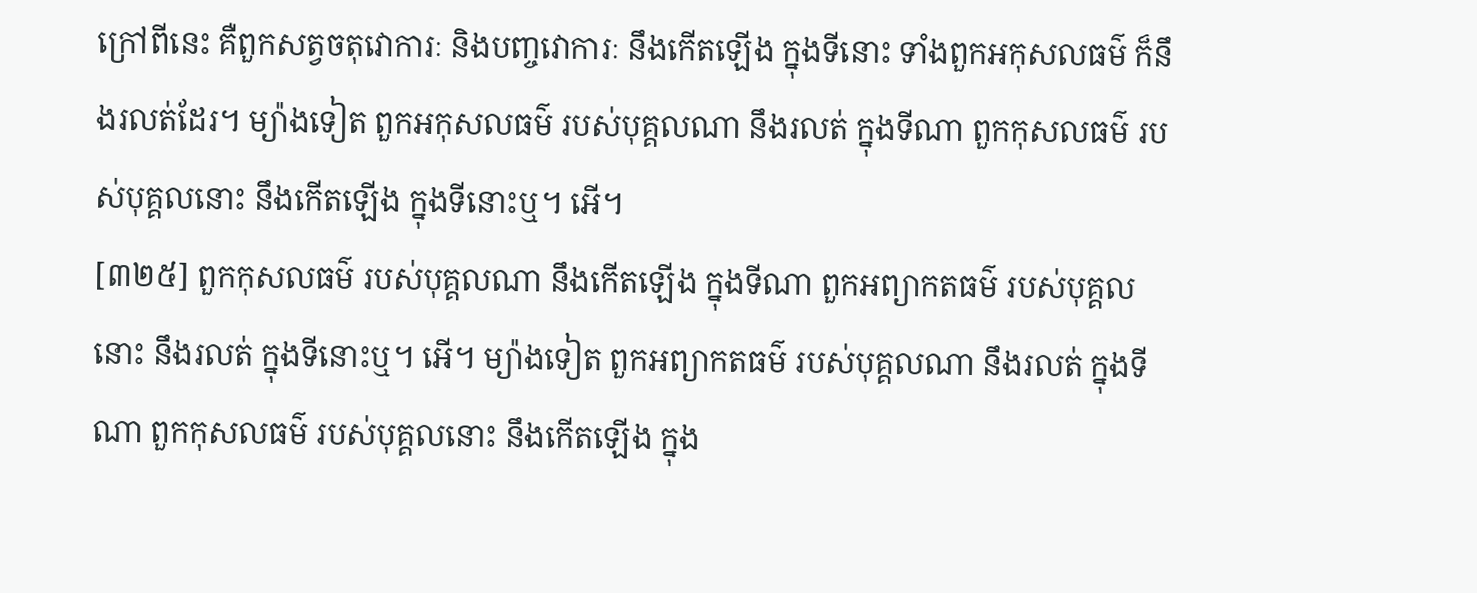ក្រៅពីនេះ គឺពួកសត្វចតុវោការៈ និងបញ្ចវោការៈ នឹងកើតឡើង ក្នុងទីនោះ ទាំងពួកអកុសលធម៌ ក៏នឹងរលត់ដែរ។ ម្យ៉ាងទៀត ពួកអកុសលធម៌ របស់បុគ្គលណា នឹងរលត់ ក្នុងទីណា ពួកកុសលធម៌ របស់បុគ្គលនោះ នឹងកើតឡើង ក្នុងទីនោះឬ។ អើ។
[៣២៥] ពួកកុសលធម៌ របស់បុគ្គលណា នឹងកើតឡើង ក្នុងទីណា ពួកអព្យាកតធម៌ របស់បុគ្គលនោះ នឹងរលត់ ក្នុងទីនោះឬ។ អើ។ ម្យ៉ាងទៀត ពួកអព្យាកតធម៌ របស់បុគ្គលណា នឹងរលត់ ក្នុងទីណា ពួកកុសលធម៌ របស់បុគ្គលនោះ នឹងកើតឡើង ក្នុង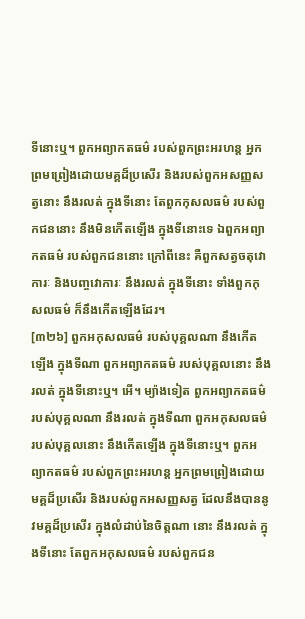ទីនោះឬ។ ពួកអព្យាកតធម៌ របស់ពួកព្រះអរហន្ត អ្នកព្រមព្រៀងដោយមគ្គដ៏ប្រសើរ និងរបស់ពួកអសញ្ញសត្វនោះ នឹងរលត់ ក្នុងទីនោះ តែពួកកុសលធម៌ របស់ពួកជននោះ នឹងមិនកើតឡើង ក្នុងទីនោះទេ ឯពួកអព្យាកតធម៌ របស់ពួកជននោះ ក្រៅពីនេះ គឺពួកសត្វចតុវោការៈ និងបញ្ចវោការៈ នឹងរលត់ ក្នុងទីនោះ ទាំងពួកកុសលធម៌ ក៏នឹងកើតឡើងដែរ។
[៣២៦] ពួកអកុសលធម៌ របស់បុគ្គលណា នឹងកើតឡើង ក្នុងទីណា ពួកអព្យាកតធម៌ របស់បុគ្គលនោះ នឹងរលត់ ក្នុងទីនោះឬ។ អើ។ ម្យ៉ាងទៀត ពួកអព្យាកតធម៌ របស់បុគ្គលណា នឹងរលត់ ក្នុងទីណា ពួកអកុសលធម៌ របស់បុគ្គលនោះ នឹងកើតឡើង ក្នុងទីនោះឬ។ ពួកអព្យាកតធម៌ របស់ពួកព្រះអរហន្ត អ្នកព្រមព្រៀងដោយមគ្គដ៏ប្រសើរ និងរបស់ពួកអសញ្ញសត្វ ដែលនឹងបាននូវមគ្គដ៏ប្រសើរ ក្នុងលំដាប់នៃចិត្តណា នោះ នឹងរលត់ ក្នុងទីនោះ តែពួកអកុសលធម៌ របស់ពួកជន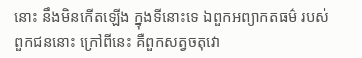នោះ នឹងមិនកើតឡើង ក្នុងទីនោះទេ ឯពួកអព្យាកតធម៌ របស់ពួកជននោះ ក្រៅពីនេះ គឺពួកសត្វចតុវោ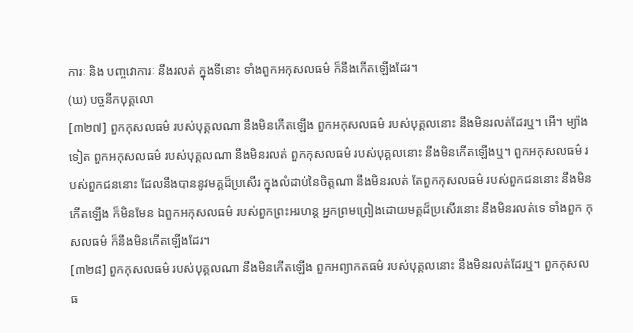ការៈ និង បញ្ចវោការៈ នឹងរលត់ ក្នុងទីនោះ ទាំងពួកអកុសលធម៌ ក៏នឹងកើតឡើងដែរ។
(ឃ) បច្ចនីកបុគ្គលោ
[៣២៧] ពួកកុសលធម៌ របស់បុគ្គលណា នឹងមិនកើតឡើង ពួកអកុសលធម៌ របស់បុគ្គលនោះ នឹងមិនរលត់ដែរឬ។ អើ។ ម្យ៉ាងទៀត ពួកអកុសលធម៌ របស់បុគ្គលណា នឹងមិនរលត់ ពួកកុសលធម៌ របស់បុគ្គលនោះ នឹងមិនកើតឡើងឬ។ ពួកអកុសលធម៌ របស់ពួកជននោះ ដែលនឹងបាននូវមគ្គដ៏ប្រសើរ ក្នុងលំដាប់នៃចិត្តណា នឹងមិនរលត់ តែពួកកុសលធម៌ របស់ពួកជននោះ នឹងមិនកើតឡើង ក៏មិនមែន ឯពួកអកុសលធម៌ របស់ពួកព្រះអរហន្ត អ្នកព្រមព្រៀងដោយមគ្គដ៏ប្រសើរនោះ នឹងមិនរលត់ទេ ទាំងពួក កុសលធម៌ ក៏នឹងមិនកើតឡើងដែរ។
[៣២៨] ពួកកុសលធម៌ របស់បុគ្គលណា នឹងមិនកើតឡើង ពួកអព្យាកតធម៌ របស់បុគ្គលនោះ នឹងមិនរលត់ដែរឬ។ ពួកកុសលធ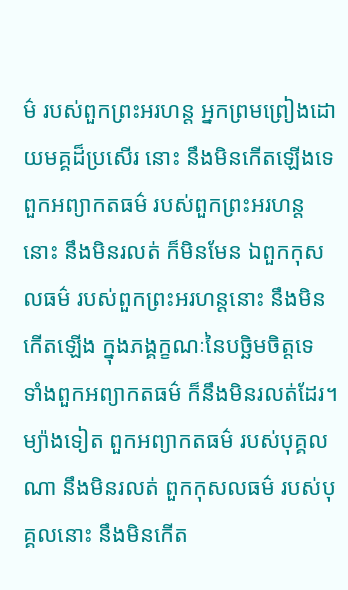ម៌ របស់ពួកព្រះអរហន្ត អ្នកព្រមព្រៀងដោយមគ្គដ៏ប្រសើរ នោះ នឹងមិនកើតឡើងទេ ពួកអព្យាកតធម៌ របស់ពួកព្រះអរហន្តនោះ នឹងមិនរលត់ ក៏មិនមែន ឯពួកកុសលធម៌ របស់ពួកព្រះអរហន្តនោះ នឹងមិនកើតឡើង ក្នុងភង្គក្ខណៈនៃបច្ឆិមចិត្តទេ ទាំងពួកអព្យាកតធម៌ ក៏នឹងមិនរលត់ដែរ។ ម្យ៉ាងទៀត ពួកអព្យាកតធម៌ របស់បុគ្គលណា នឹងមិនរលត់ ពួកកុសលធម៌ របស់បុគ្គលនោះ នឹងមិនកើត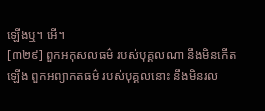ឡើងឬ។ អើ។
[៣២៩] ពួកអកុសលធម៌ របស់បុគ្គលណា នឹងមិនកើតឡើង ពួកអព្យាកតធម៌ របស់បុគ្គលនោះ នឹងមិនរល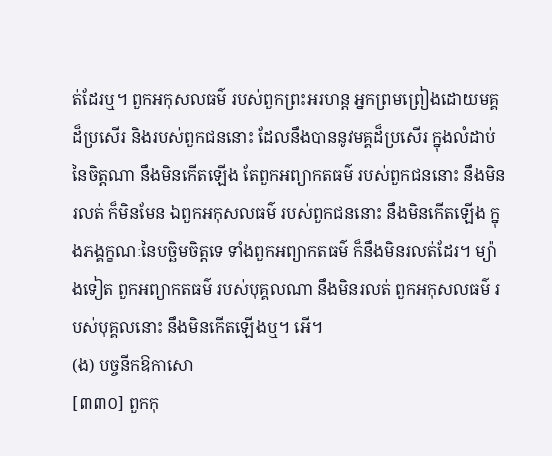ត់ដែរឬ។ ពួកអកុសលធម៌ របស់ពួកព្រះអរហន្ត អ្នកព្រមព្រៀងដោយមគ្គដ៏ប្រសើរ និងរបស់ពួកជននោះ ដែលនឹងបាននូវមគ្គដ៏ប្រសើរ ក្នុងលំដាប់នៃចិត្តណា នឹងមិនកើតឡើង តែពួកអព្យាកតធម៌ របស់ពួកជននោះ នឹងមិនរលត់ ក៏មិនមែន ឯពួកអកុសលធម៌ របស់ពួកជននោះ នឹងមិនកើតឡើង ក្នុងភង្គក្ខណៈនៃបច្ឆិមចិត្តទេ ទាំងពួកអព្យាកតធម៌ ក៏នឹងមិនរលត់ដែរ។ ម្យ៉ាងទៀត ពួកអព្យាកតធម៌ របស់បុគ្គលណា នឹងមិនរលត់ ពួកអកុសលធម៌ របស់បុគ្គលនោះ នឹងមិនកើតឡើងឬ។ អើ។
(ង) បច្ចនីកឱកាសោ
[៣៣០] ពួកកុ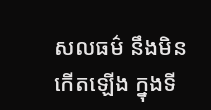សលធម៌ នឹងមិនកើតឡើង ក្នុងទី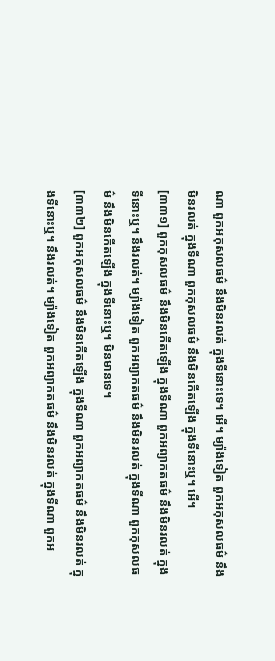ណា ពួកអកុសលធម៌ នឹងមិនរលត់ ក្នុងទីនោះទេ។ អើ។ ម្យ៉ាងទៀត ពួកអកុសលធម៌ នឹងមិនរលត់ ក្នុងទីណា ពួកកុសលធម៌ នឹងមិនកើតឡើង ក្នុងទីនោះឬ។ អើ។
[៣៣១] ពួកកុសលធម៌ នឹងមិនកើតឡើង ក្នុងទីណា ពួកអព្យាកតធម៌ នឹងមិនរលត់ ក្នុងទីនោះឬ។ នឹងរលត់។ ម្យ៉ាងទៀត ពួកអព្យាកតធម៌ នឹងមិនរលត់ ក្នុងទីណា ពួកកុសលធម៌ នឹងមិនកើតឡើង ក្នុងទីនោះឬ។ មិនមានទេ។
[៣៣២] ពួកអកុសលធម៌ នឹងមិនកើតឡើង ក្នុងទីណា ពួកអព្យាកតធម៌ នឹងមិនរលត់ ក្នុងទីនោះឬ។ នឹងរលត់។ ម្យ៉ាងទៀត ពួកអព្យាកតធម៌ នឹងមិនរលត់ ក្នុងទីណា ពួកអ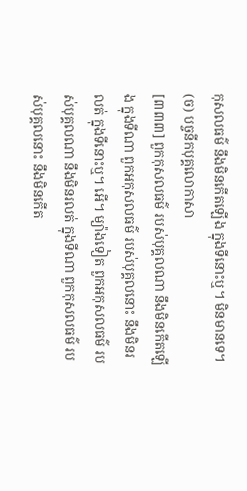កុសលធម៌ នឹងមិនកើតឡើង ក្នុងទីនោះឬ។ មិនមានទេ។
(ច) បច្ចនីកបុគ្គលោកាសា
[៣៣៣] ពួកកុសលធម៌ របស់បុគ្គលណា នឹងមិនកើតឡើង ក្នុងទីណា ពួកអកុសលធម៌ របស់បុគ្គលនោះ នឹងមិនរលត់ ក្នុងទីនោះឬ។ អើ។ ម្យ៉ាងទៀត ពួកអកុសលធម៌ របស់បុគ្គលណា នឹងមិនរលត់ ក្នុងទីណា ពួកកុសលធម៌ របស់បុគ្គលនោះ នឹងមិនកើត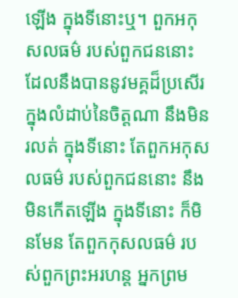ឡើង ក្នុងទីនោះឬ។ ពួកអកុសលធម៌ របស់ពួកជននោះ ដែលនឹងបាននូវមគ្គដ៏ប្រសើរ ក្នុងលំដាប់នៃចិត្តណា នឹងមិនរលត់ ក្នុងទីនោះ តែពួកអកុសលធម៌ របស់ពួកជននោះ នឹងមិនកើតឡើង ក្នុងទីនោះ ក៏មិនមែន តែពួកកុសលធម៌ របស់ពួកព្រះអរហន្ត អ្នកព្រម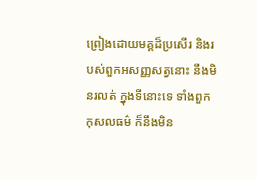ព្រៀងដោយមគ្គដ៏ប្រសើរ និងរបស់ពួកអសញ្ញសត្វនោះ នឹងមិនរលត់ ក្នុងទីនោះទេ ទាំងពួកកុសលធម៌ ក៏នឹងមិន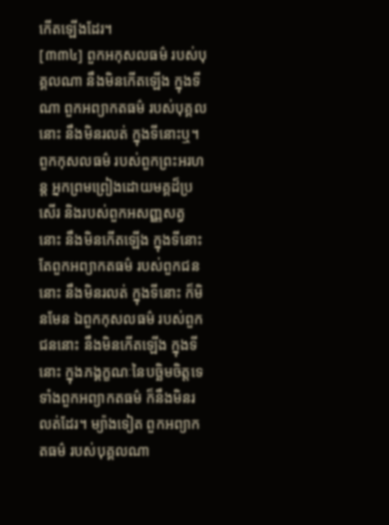កើតឡើងដែរ។
[៣៣៤] ពួកអកុសលធម៌ របស់បុគ្គលណា នឹងមិនកើតឡើង ក្នុងទីណា ពួកអព្យាកតធម៌ របស់បុគ្គលនោះ នឹងមិនរលត់ ក្នុងទីនោះឬ។ ពួកកុសលធម៌ របស់ពួកព្រះអរហន្ត អ្នកព្រមព្រៀងដោយមគ្គដ៏ប្រសើរ និងរបស់ពួកអសញ្ញសត្វនោះ នឹងមិនកើតឡើង ក្នុងទីនោះ តែពួកអព្យាកតធម៌ របស់ពួកជននោះ នឹងមិនរលត់ ក្នុងទីនោះ ក៏មិនមែន ឯពួកកុសលធម៌ របស់ពួកជននោះ នឹងមិនកើតឡើង ក្នុងទីនោះ ក្នុងភង្គក្ខណៈនៃបច្ឆិមចិត្តទេ ទាំងពួកអព្យាកតធម៌ ក៏នឹងមិនរលត់ដែរ។ ម្យ៉ាងទៀត ពួកអព្យាកតធម៌ របស់បុគ្គលណា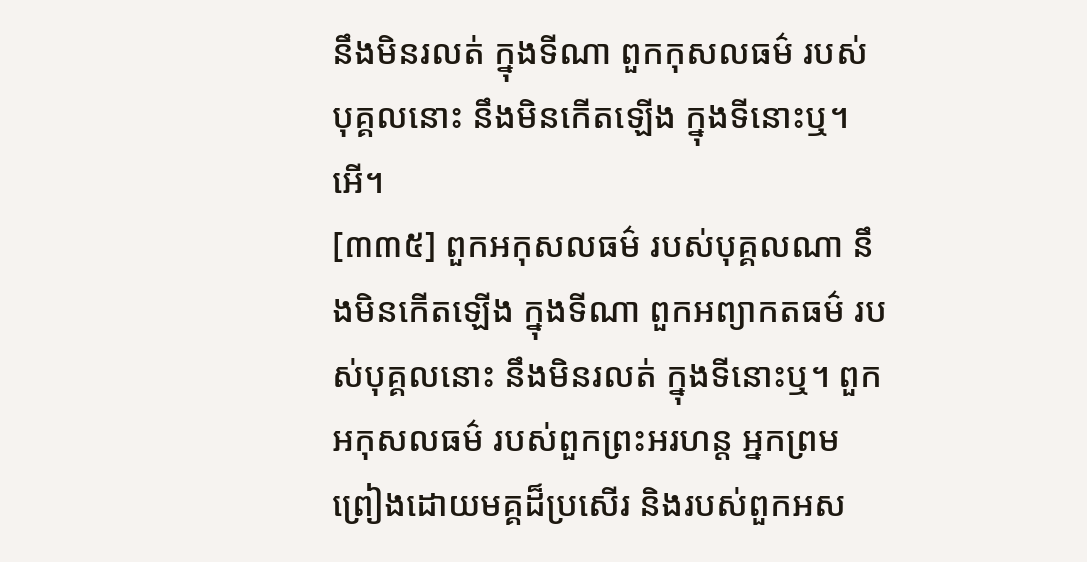នឹងមិនរលត់ ក្នុងទីណា ពួកកុសលធម៌ របស់បុគ្គលនោះ នឹងមិនកើតឡើង ក្នុងទីនោះឬ។ អើ។
[៣៣៥] ពួកអកុសលធម៌ របស់បុគ្គលណា នឹងមិនកើតឡើង ក្នុងទីណា ពួកអព្យាកតធម៌ របស់បុគ្គលនោះ នឹងមិនរលត់ ក្នុងទីនោះឬ។ ពួកអកុសលធម៌ របស់ពួកព្រះអរហន្ត អ្នកព្រមព្រៀងដោយមគ្គដ៏ប្រសើរ និងរបស់ពួកអស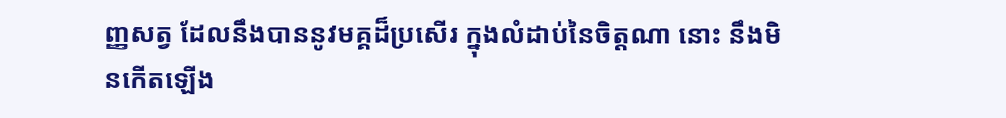ញ្ញសត្វ ដែលនឹងបាននូវមគ្គដ៏ប្រសើរ ក្នុងលំដាប់នៃចិត្តណា នោះ នឹងមិនកើតឡើង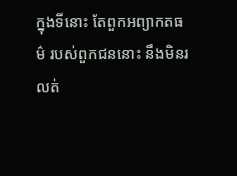ក្នុងទីនោះ តែពួកអព្យាកតធម៌ របស់ពួកជននោះ នឹងមិនរលត់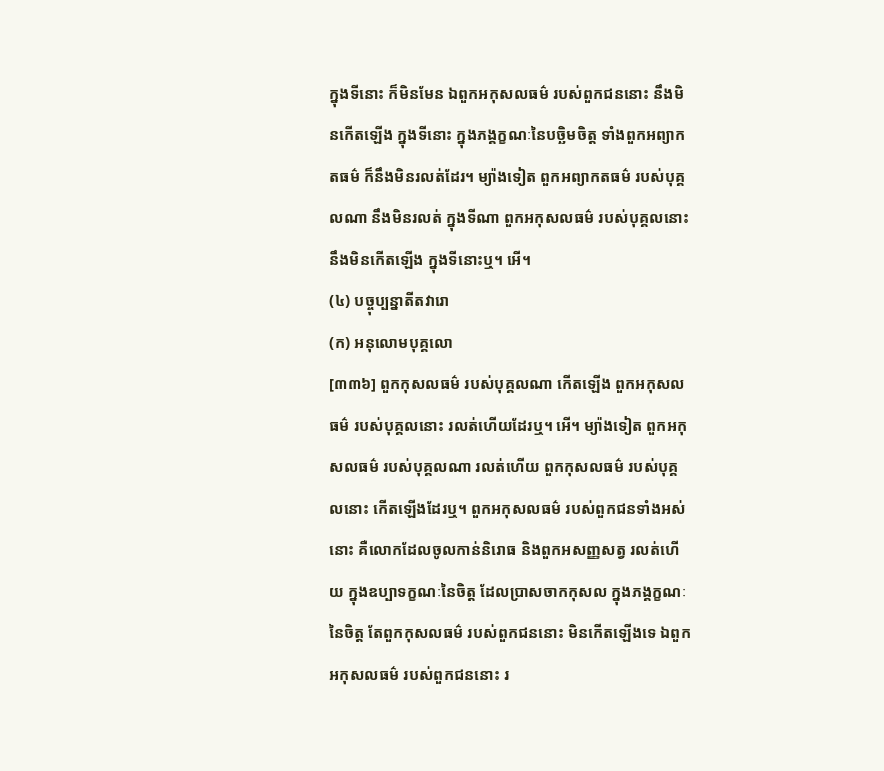ក្នុងទីនោះ ក៏មិនមែន ឯពួកអកុសលធម៌ របស់ពួកជននោះ នឹងមិនកើតឡើង ក្នុងទីនោះ ក្នុងភង្គក្ខណៈនៃបច្ឆិមចិត្ត ទាំងពួកអព្យាកតធម៌ ក៏នឹងមិនរលត់ដែរ។ ម្យ៉ាងទៀត ពួកអព្យាកតធម៌ របស់បុគ្គលណា នឹងមិនរលត់ ក្នុងទីណា ពួកអកុសលធម៌ របស់បុគ្គលនោះ នឹងមិនកើតឡើង ក្នុងទីនោះឬ។ អើ។
(៤) បច្ចុប្បន្នាតីតវារោ
(ក) អនុលោមបុគ្គលោ
[៣៣៦] ពួកកុសលធម៌ របស់បុគ្គលណា កើតឡើង ពួកអកុសលធម៌ របស់បុគ្គលនោះ រលត់ហើយដែរឬ។ អើ។ ម្យ៉ាងទៀត ពួកអកុសលធម៌ របស់បុគ្គលណា រលត់ហើយ ពួកកុសលធម៌ របស់បុគ្គលនោះ កើតឡើងដែរឬ។ ពួកអកុសលធម៌ របស់ពួកជនទាំងអស់នោះ គឺលោកដែលចូលកាន់និរោធ និងពួកអសញ្ញសត្វ រលត់ហើយ ក្នុងឧប្បាទក្ខណៈនៃចិត្ត ដែលប្រាសចាកកុសល ក្នុងភង្គក្ខណៈនៃចិត្ត តែពួកកុសលធម៌ របស់ពួកជននោះ មិនកើតឡើងទេ ឯពួកអកុសលធម៌ របស់ពួកជននោះ រ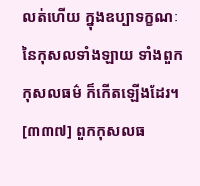លត់ហើយ ក្នុងឧប្បាទក្ខណៈនៃកុសលទាំងឡាយ ទាំងពួកកុសលធម៌ ក៏កើតឡើងដែរ។
[៣៣៧] ពួកកុសលធ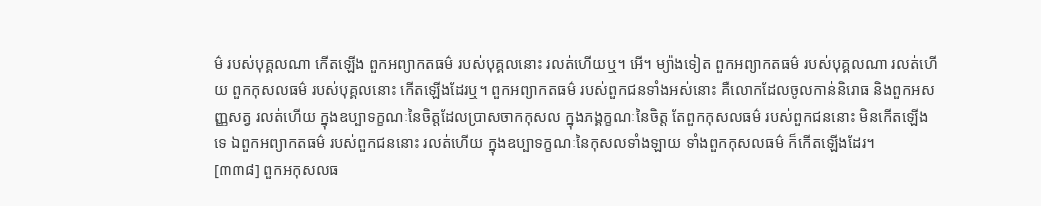ម៌ របស់បុគ្គលណា កើតឡើង ពួកអព្យាកតធម៌ របស់បុគ្គលនោះ រលត់ហើយឬ។ អើ។ ម្យ៉ាងទៀត ពួកអព្យាកតធម៌ របស់បុគ្គលណា រលត់ហើយ ពួកកុសលធម៌ របស់បុគ្គលនោះ កើតឡើងដែរឬ។ ពួកអព្យាកតធម៌ របស់ពួកជនទាំងអស់នោះ គឺលោកដែលចូលកាន់និរោធ និងពួកអសញ្ញសត្វ រលត់ហើយ ក្នុងឧប្បាទក្ខណៈនៃចិត្តដែលប្រាសចាកកុសល ក្នុងភង្គក្ខណៈនៃចិត្ត តែពួកកុសលធម៌ របស់ពួកជននោះ មិនកើតឡើងទេ ឯពួកអព្យាកតធម៌ របស់ពួកជននោះ រលត់ហើយ ក្នុងឧប្បាទក្ខណៈនៃកុសលទាំងឡាយ ទាំងពួកកុសលធម៌ ក៏កើតឡើងដែរ។
[៣៣៨] ពួកអកុសលធ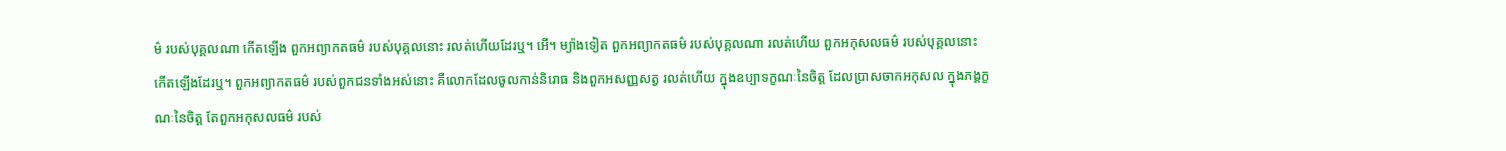ម៌ របស់បុគ្គលណា កើតឡើង ពួកអព្យាកតធម៌ របស់បុគ្គលនោះ រលត់ហើយដែរឬ។ អើ។ ម្យ៉ាងទៀត ពួកអព្យាកតធម៌ របស់បុគ្គលណា រលត់ហើយ ពួកអកុសលធម៌ របស់បុគ្គលនោះ កើតឡើងដែរឬ។ ពួកអព្យាកតធម៌ របស់ពួកជនទាំងអស់នោះ គឺលោកដែលចូលកាន់និរោធ និងពួកអសញ្ញសត្វ រលត់ហើយ ក្នុងឧប្បាទក្ខណៈនៃចិត្ត ដែលប្រាសចាកអកុសល ក្នុងភង្គក្ខណៈនៃចិត្ត តែពួកអកុសលធម៌ របស់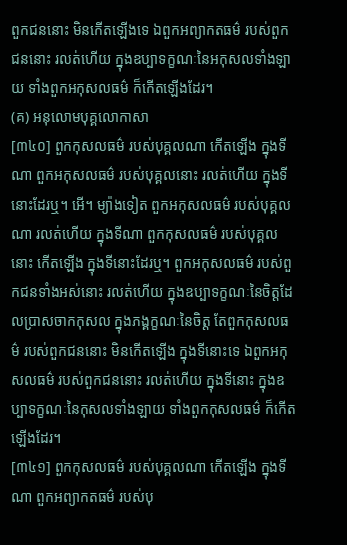ពួកជននោះ មិនកើតឡើងទេ ឯពួកអព្យាកតធម៌ របស់ពួកជននោះ រលត់ហើយ ក្នុងឧប្បាទក្ខណៈនៃអកុសលទាំងឡាយ ទាំងពួកអកុសលធម៌ ក៏កើតឡើងដែរ។
(គ) អនុលោមបុគ្គលោកាសា
[៣៤០] ពួកកុសលធម៌ របស់បុគ្គលណា កើតឡើង ក្នុងទីណា ពួកអកុសលធម៌ របស់បុគ្គលនោះ រលត់ហើយ ក្នុងទីនោះដែរឬ។ អើ។ ម្យ៉ាងទៀត ពួកអកុសលធម៌ របស់បុគ្គលណា រលត់ហើយ ក្នុងទីណា ពួកកុសលធម៌ របស់បុគ្គលនោះ កើតឡើង ក្នុងទីនោះដែរឬ។ ពួកអកុសលធម៌ របស់ពួកជនទាំងអស់នោះ រលត់ហើយ ក្នុងឧប្បាទក្ខណៈនៃចិត្តដែលប្រាសចាកកុសល ក្នុងភង្គក្ខណៈនៃចិត្ត តែពួកកុសលធម៌ របស់ពួកជននោះ មិនកើតឡើង ក្នុងទីនោះទេ ឯពួកអកុសលធម៌ របស់ពួកជននោះ រលត់ហើយ ក្នុងទីនោះ ក្នុងឧប្បាទក្ខណៈនៃកុសលទាំងឡាយ ទាំងពួកកុសលធម៌ ក៏កើតឡើងដែរ។
[៣៤១] ពួកកុសលធម៌ របស់បុគ្គលណា កើតឡើង ក្នុងទីណា ពួកអព្យាកតធម៌ របស់បុ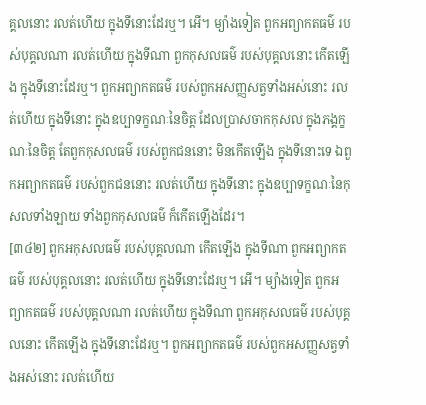គ្គលនោះ រលត់ហើយ ក្នុងទីនោះដែរឬ។ អើ។ ម្យ៉ាងទៀត ពួកអព្យាកតធម៌ របស់បុគ្គលណា រលត់ហើយ ក្នុងទីណា ពួកកុសលធម៌ របស់បុគ្គលនោះ កើតឡើង ក្នុងទីនោះដែរឬ។ ពួកអព្យាកតធម៌ របស់ពួកអសញ្ញសត្វទាំងអស់នោះ រលត់ហើយ ក្នុងទីនោះ ក្នុងឧប្បាទក្ខណៈនៃចិត្ត ដែលប្រាសចាកកុសល ក្នុងភង្គក្ខណៈនៃចិត្ត តែពួកកុសលធម៌ របស់ពួកជននោះ មិនកើតឡើង ក្នុងទីនោះទេ ឯពួកអព្យាកតធម៌ របស់ពួកជននោះ រលត់ហើយ ក្នុងទីនោះ ក្នុងឧប្បាទក្ខណៈនៃកុសលទាំងឡាយ ទាំងពួកកុសលធម៌ ក៏កើតឡើងដែរ។
[៣៤២] ពួកអកុសលធម៌ របស់បុគ្គលណា កើតឡើង ក្នុងទីណា ពួកអព្យាកតធម៌ របស់បុគ្គលនោះ រលត់ហើយ ក្នុងទីនោះដែរឬ។ អើ។ ម្យ៉ាងទៀត ពួកអព្យាកតធម៌ របស់បុគ្គលណា រលត់ហើយ ក្នុងទីណា ពួកអកុសលធម៌ របស់បុគ្គលនោះ កើតឡើង ក្នុងទីនោះដែរឬ។ ពួកអព្យាកតធម៌ របស់ពួកអសញ្ញសត្វទាំងអស់នោះ រលត់ហើយ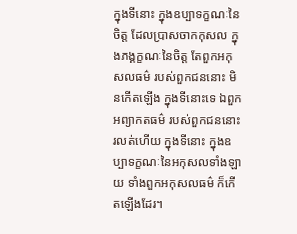ក្នុងទីនោះ ក្នុងឧប្បាទក្ខណៈនៃចិត្ត ដែលប្រាសចាកកុសល ក្នុងភង្គក្ខណៈនៃចិត្ត តែពួកអកុសលធម៌ របស់ពួកជននោះ មិនកើតឡើង ក្នុងទីនោះទេ ឯពួកអព្យាកតធម៌ របស់ពួកជននោះ រលត់ហើយ ក្នុងទីនោះ ក្នុងឧប្បាទក្ខណៈនៃអកុសលទាំងឡាយ ទាំងពួកអកុសលធម៌ ក៏កើតឡើងដែរ។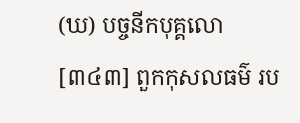(ឃ) បច្ចនីកបុគ្គលោ
[៣៤៣] ពួកកុសលធម៌ រប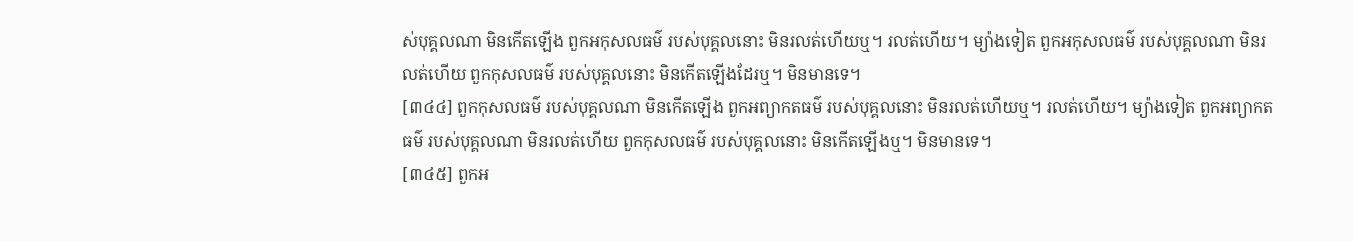ស់បុគ្គលណា មិនកើតឡើង ពួកអកុសលធម៌ របស់បុគ្គលនោះ មិនរលត់ហើយឬ។ រលត់ហើយ។ ម្យ៉ាងទៀត ពួកអកុសលធម៌ របស់បុគ្គលណា មិនរលត់ហើយ ពួកកុសលធម៌ របស់បុគ្គលនោះ មិនកើតឡើងដែរឬ។ មិនមានទេ។
[៣៤៤] ពួកកុសលធម៌ របស់បុគ្គលណា មិនកើតឡើង ពួកអព្យាកតធម៌ របស់បុគ្គលនោះ មិនរលត់ហើយឬ។ រលត់ហើយ។ ម្យ៉ាងទៀត ពួកអព្យាកតធម៌ របស់បុគ្គលណា មិនរលត់ហើយ ពួកកុសលធម៌ របស់បុគ្គលនោះ មិនកើតឡើងឬ។ មិនមានទេ។
[៣៤៥] ពួកអ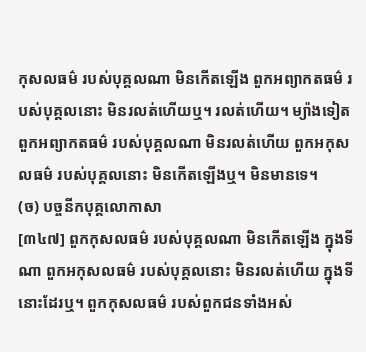កុសលធម៌ របស់បុគ្គលណា មិនកើតឡើង ពួកអព្យាកតធម៌ របស់បុគ្គលនោះ មិនរលត់ហើយឬ។ រលត់ហើយ។ ម្យ៉ាងទៀត ពួកអព្យាកតធម៌ របស់បុគ្គលណា មិនរលត់ហើយ ពួកអកុសលធម៌ របស់បុគ្គលនោះ មិនកើតឡើងឬ។ មិនមានទេ។
(ច) បច្ចនីកបុគ្គលោកាសា
[៣៤៧] ពួកកុសលធម៌ របស់បុគ្គលណា មិនកើតឡើង ក្នុងទីណា ពួកអកុសលធម៌ របស់បុគ្គលនោះ មិនរលត់ហើយ ក្នុងទីនោះដែរឬ។ ពួកកុសលធម៌ របស់ពួកជនទាំងអស់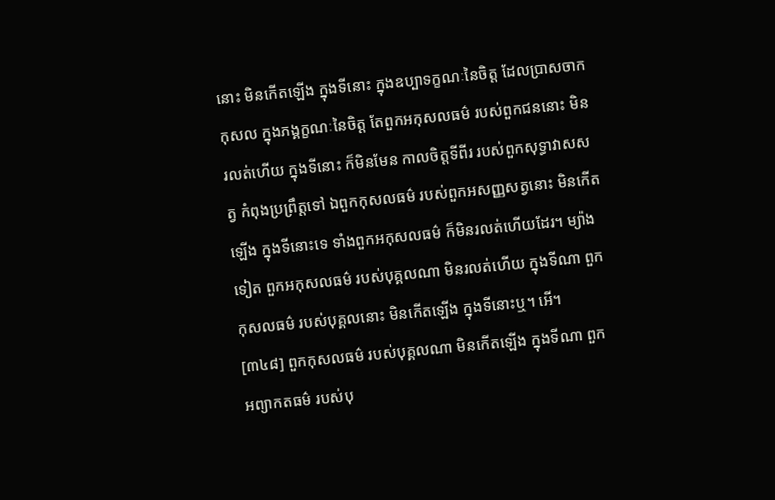នោះ មិនកើតឡើង ក្នុងទីនោះ ក្នុងឧប្បាទក្ខណៈនៃចិត្ត ដែលប្រាសចាកកុសល ក្នុងភង្គក្ខណៈនៃចិត្ត តែពួកអកុសលធម៌ របស់ពួកជននោះ មិនរលត់ហើយ ក្នុងទីនោះ ក៏មិនមែន កាលចិត្តទីពីរ របស់ពួកសុទ្ធាវាសសត្វ កំពុងប្រព្រឹត្តទៅ ឯពួកកុសលធម៌ របស់ពួកអសញ្ញសត្វនោះ មិនកើតឡើង ក្នុងទីនោះទេ ទាំងពួកអកុសលធម៌ ក៏មិនរលត់ហើយដែរ។ ម្យ៉ាងទៀត ពួកអកុសលធម៌ របស់បុគ្គលណា មិនរលត់ហើយ ក្នុងទីណា ពួកកុសលធម៌ របស់បុគ្គលនោះ មិនកើតឡើង ក្នុងទីនោះឬ។ អើ។
[៣៤៨] ពួកកុសលធម៌ របស់បុគ្គលណា មិនកើតឡើង ក្នុងទីណា ពួកអព្យាកតធម៌ របស់បុ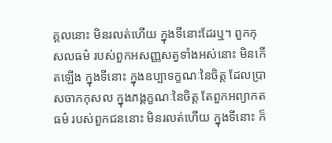គ្គលនោះ មិនរលត់ហើយ ក្នុងទីនោះដែរឬ។ ពួកកុសលធម៌ របស់ពួកអសញ្ញសត្វទាំងអស់នោះ មិនកើតឡើង ក្នុងទីនោះ ក្នុងឧប្បាទក្ខណៈនៃចិត្ត ដែលប្រាសចាកកុសល ក្នុងភង្គក្ខណៈនៃចិត្ត តែពួកអព្យាកតធម៌ របស់ពួកជននោះ មិនរលត់ហើយ ក្នុងទីនោះ ក៏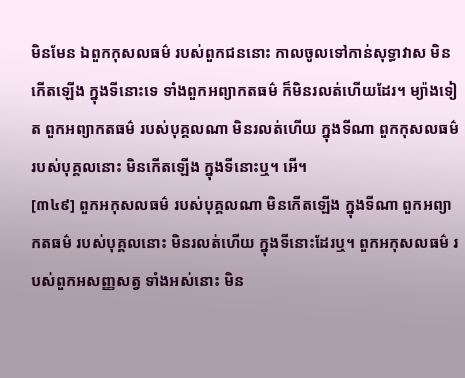មិនមែន ឯពួកកុសលធម៌ របស់ពួកជននោះ កាលចូលទៅកាន់សុទ្ធាវាស មិនកើតឡើង ក្នុងទីនោះទេ ទាំងពួកអព្យាកតធម៌ ក៏មិនរលត់ហើយដែរ។ ម្យ៉ាងទៀត ពួកអព្យាកតធម៌ របស់បុគ្គលណា មិនរលត់ហើយ ក្នុងទីណា ពួកកុសលធម៌ របស់បុគ្គលនោះ មិនកើតឡើង ក្នុងទីនោះឬ។ អើ។
[៣៤៩] ពួកអកុសលធម៌ របស់បុគ្គលណា មិនកើតឡើង ក្នុងទីណា ពួកអព្យាកតធម៌ របស់បុគ្គលនោះ មិនរលត់ហើយ ក្នុងទីនោះដែរឬ។ ពួកអកុសលធម៌ របស់ពួកអសញ្ញសត្វ ទាំងអស់នោះ មិន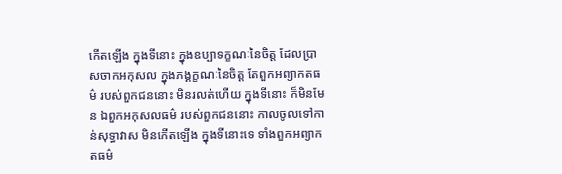កើតឡើង ក្នុងទីនោះ ក្នុងឧប្បាទក្ខណៈនៃចិត្ត ដែលប្រាសចាកអកុសល ក្នុងភង្គក្ខណៈនៃចិត្ត តែពួកអព្យាកតធម៌ របស់ពួកជននោះ មិនរលត់ហើយ ក្នុងទីនោះ ក៏មិនមែន ឯពួកអកុសលធម៌ របស់ពួកជននោះ កាលចូលទៅកាន់សុទ្ធាវាស មិនកើតឡើង ក្នុងទីនោះទេ ទាំងពួកអព្យាកតធម៌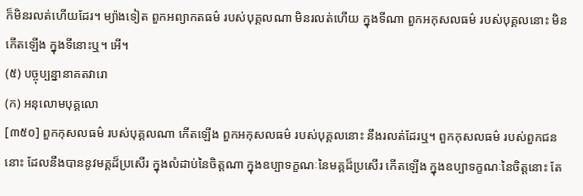ក៏មិនរលត់ហើយដែរ។ ម្យ៉ាងទៀត ពួកអព្យាកតធម៌ របស់បុគ្គលណា មិនរលត់ហើយ ក្នុងទីណា ពួកអកុសលធម៌ របស់បុគ្គលនោះ មិនកើតឡើង ក្នុងទីនោះឬ។ អើ។
(៥) បច្ចុប្បន្នានាគតវារោ
(ក) អនុលោមបុគ្គលោ
[៣៥០] ពួកកុសលធម៌ របស់បុគ្គលណា កើតឡើង ពួកអកុសលធម៌ របស់បុគ្គលនោះ នឹងរលត់ដែរឬ។ ពួកកុសលធម៌ របស់ពួកជននោះ ដែលនឹងបាននូវមគ្គដ៏ប្រសើរ ក្នុងលំដាប់នៃចិត្តណា ក្នុងឧប្បាទក្ខណៈនៃមគ្គដ៏ប្រសើរ កើតឡើង ក្នុងឧប្បាទក្ខណៈនៃចិត្តនោះ តែ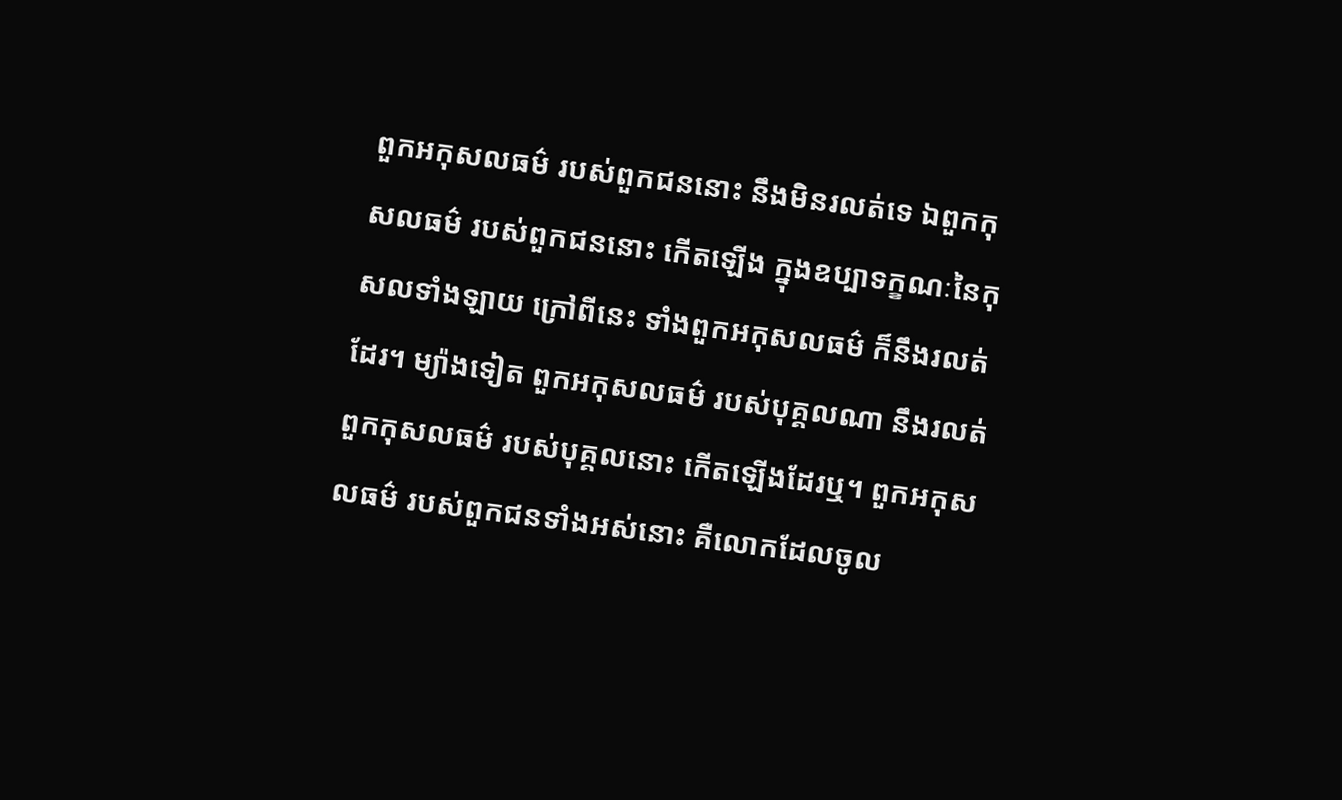ពួកអកុសលធម៌ របស់ពួកជននោះ នឹងមិនរលត់ទេ ឯពួកកុសលធម៌ របស់ពួកជននោះ កើតឡើង ក្នុងឧប្បាទក្ខណៈនៃកុសលទាំងឡាយ ក្រៅពីនេះ ទាំងពួកអកុសលធម៌ ក៏នឹងរលត់ដែរ។ ម្យ៉ាងទៀត ពួកអកុសលធម៌ របស់បុគ្គលណា នឹងរលត់ ពួកកុសលធម៌ របស់បុគ្គលនោះ កើតឡើងដែរឬ។ ពួកអកុសលធម៌ របស់ពួកជនទាំងអស់នោះ គឺលោកដែលចូល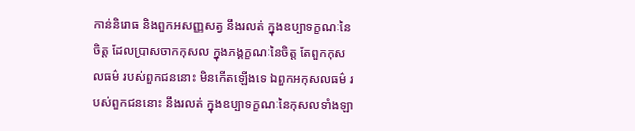កាន់និរោធ និងពួកអសញ្ញសត្វ នឹងរលត់ ក្នុងឧប្បាទក្ខណៈនៃចិត្ត ដែលប្រាសចាកកុសល ក្នុងភង្គក្ខណៈនៃចិត្ត តែពួកកុសលធម៌ របស់ពួកជននោះ មិនកើតឡើងទេ ឯពួកអកុសលធម៌ របស់ពួកជននោះ នឹងរលត់ ក្នុងឧប្បាទក្ខណៈនៃកុសលទាំងឡា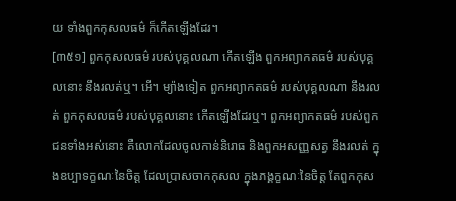យ ទាំងពួកកុសលធម៌ ក៏កើតឡើងដែរ។
[៣៥១] ពួកកុសលធម៌ របស់បុគ្គលណា កើតឡើង ពួកអព្យាកតធម៌ របស់បុគ្គលនោះ នឹងរលត់ឬ។ អើ។ ម្យ៉ាងទៀត ពួកអព្យាកតធម៌ របស់បុគ្គលណា នឹងរលត់ ពួកកុសលធម៌ របស់បុគ្គលនោះ កើតឡើងដែរឬ។ ពួកអព្យាកតធម៌ របស់ពួកជនទាំងអស់នោះ គឺលោកដែលចូលកាន់និរោធ និងពួកអសញ្ញសត្វ នឹងរលត់ ក្នុងឧប្បាទក្ខណៈនៃចិត្ត ដែលប្រាសចាកកុសល ក្នុងភង្គក្ខណៈនៃចិត្ត តែពួកកុស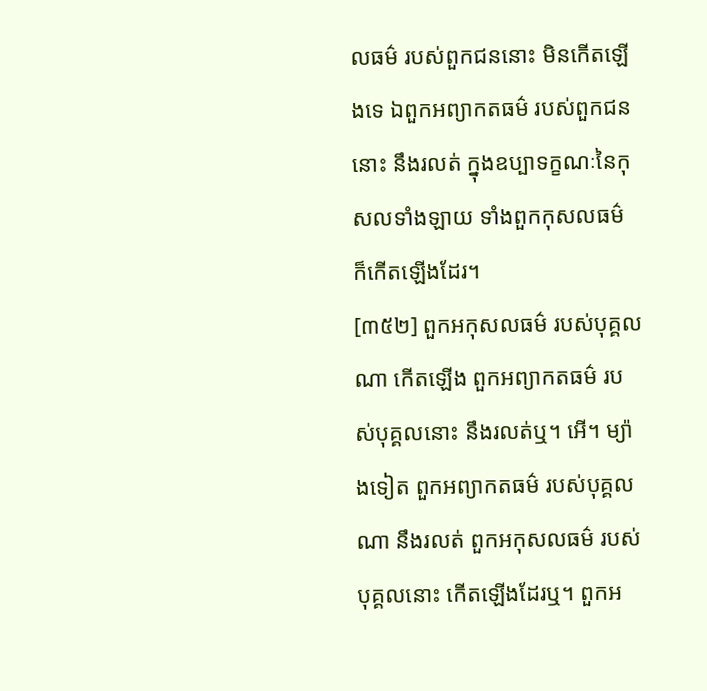លធម៌ របស់ពួកជននោះ មិនកើតឡើងទេ ឯពួកអព្យាកតធម៌ របស់ពួកជននោះ នឹងរលត់ ក្នុងឧប្បាទក្ខណៈនៃកុសលទាំងឡាយ ទាំងពួកកុសលធម៌ ក៏កើតឡើងដែរ។
[៣៥២] ពួកអកុសលធម៌ របស់បុគ្គលណា កើតឡើង ពួកអព្យាកតធម៌ របស់បុគ្គលនោះ នឹងរលត់ឬ។ អើ។ ម្យ៉ាងទៀត ពួកអព្យាកតធម៌ របស់បុគ្គលណា នឹងរលត់ ពួកអកុសលធម៌ របស់បុគ្គលនោះ កើតឡើងដែរឬ។ ពួកអ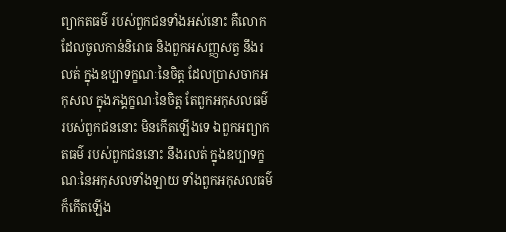ព្យាកតធម៌ របស់ពួកជនទាំងអស់នោះ គឺលោកដែលចូលកាន់និរោធ និងពួកអសញ្ញសត្វ នឹងរលត់ ក្នុងឧប្បាទក្ខណៈនៃចិត្ត ដែលប្រាសចាកអកុសល ក្នុងភង្គក្ខណៈនៃចិត្ត តែពួកអកុសលធម៌ របស់ពួកជននោះ មិនកើតឡើងទេ ឯពួកអព្យាកតធម៌ របស់ពួកជននោះ នឹងរលត់ ក្នុងឧប្បាទក្ខណៈនៃអកុសលទាំងឡាយ ទាំងពួកអកុសលធម៌ ក៏កើតឡើង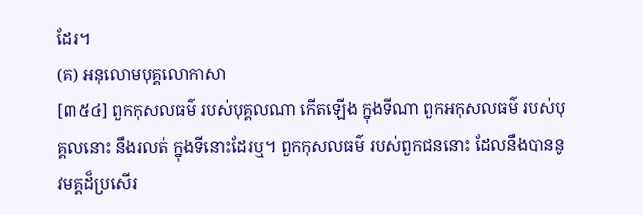ដែរ។
(គ) អនុលោមបុគ្គលោកាសា
[៣៥៤] ពួកកុសលធម៌ របស់បុគ្គលណា កើតឡើង ក្នុងទីណា ពួកអកុសលធម៌ របស់បុគ្គលនោះ នឹងរលត់ ក្នុងទីនោះដែរឬ។ ពួកកុសលធម៌ របស់ពួកជននោះ ដែលនឹងបាននូវមគ្គដ៏ប្រសើរ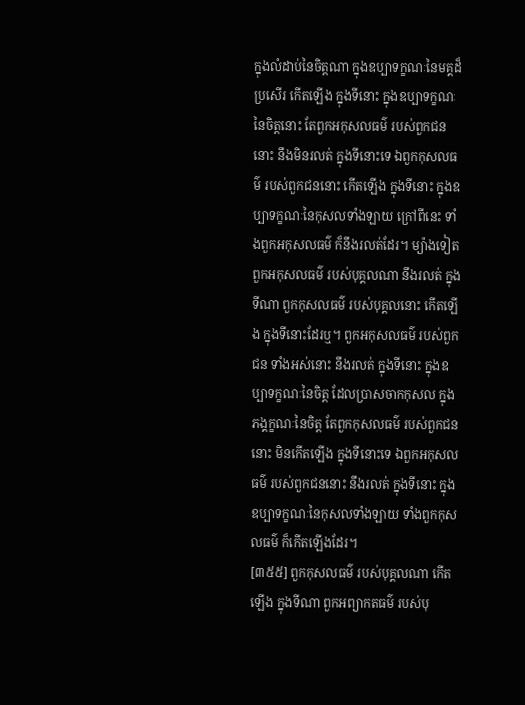ក្នុងលំដាប់នៃចិត្តណា ក្នុងឧប្បាទក្ខណៈនៃមគ្គដ៏ប្រសើរ កើតឡើង ក្នុងទីនោះ ក្នុងឧប្បាទក្ខណៈនៃចិត្តនោះ តែពួកអកុសលធម៌ របស់ពួកជននោះ នឹងមិនរលត់ ក្នុងទីនោះទេ ឯពួកកុសលធម៌ របស់ពួកជននោះ កើតឡើង ក្នុងទីនោះ ក្នុងឧប្បាទក្ខណៈនៃកុសលទាំងឡាយ ក្រៅពីនេះ ទាំងពួកអកុសលធម៌ ក៏នឹងរលត់ដែរ។ ម្យ៉ាងទៀត ពួកអកុសលធម៌ របស់បុគ្គលណា នឹងរលត់ ក្នុងទីណា ពួកកុសលធម៌ របស់បុគ្គលនោះ កើតឡើង ក្នុងទីនោះដែរឬ។ ពួកអកុសលធម៌ របស់ពួកជន ទាំងអស់នោះ នឹងរលត់ ក្នុងទីនោះ ក្នុងឧប្បាទក្ខណៈនៃចិត្ត ដែលប្រាសចាកកុសល ក្នុងភង្គក្ខណៈនៃចិត្ត តែពួកកុសលធម៌ របស់ពួកជននោះ មិនកើតឡើង ក្នុងទីនោះទេ ឯពួកអកុសលធម៌ របស់ពួកជននោះ នឹងរលត់ ក្នុងទីនោះ ក្នុងឧប្បាទក្ខណៈនៃកុសលទាំងឡាយ ទាំងពួកកុសលធម៌ ក៏កើតឡើងដែរ។
[៣៥៥] ពួកកុសលធម៌ របស់បុគ្គលណា កើតឡើង ក្នុងទីណា ពួកអព្យាកតធម៌ របស់បុ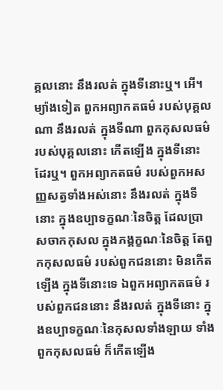គ្គលនោះ នឹងរលត់ ក្នុងទីនោះឬ។ អើ។ ម្យ៉ាងទៀត ពួកអព្យាកតធម៌ របស់បុគ្គលណា នឹងរលត់ ក្នុងទីណា ពួកកុសលធម៌ របស់បុគ្គលនោះ កើតឡើង ក្នុងទីនោះ ដែរឬ។ ពួកអព្យាកតធម៌ របស់ពួកអសញ្ញសត្វទាំងអស់នោះ នឹងរលត់ ក្នុងទីនោះ ក្នុងឧប្បាទក្ខណៈនៃចិត្ត ដែលប្រាសចាកកុសល ក្នុងភង្គក្ខណៈនៃចិត្ត តែពួកកុសលធម៌ របស់ពួកជននោះ មិនកើតឡើង ក្នុងទីនោះទេ ឯពួកអព្យាកតធម៌ របស់ពួកជននោះ នឹងរលត់ ក្នុងទីនោះ ក្នុងឧប្បាទក្ខណៈនៃកុសលទាំងឡាយ ទាំងពួកកុសលធម៌ ក៏កើតឡើង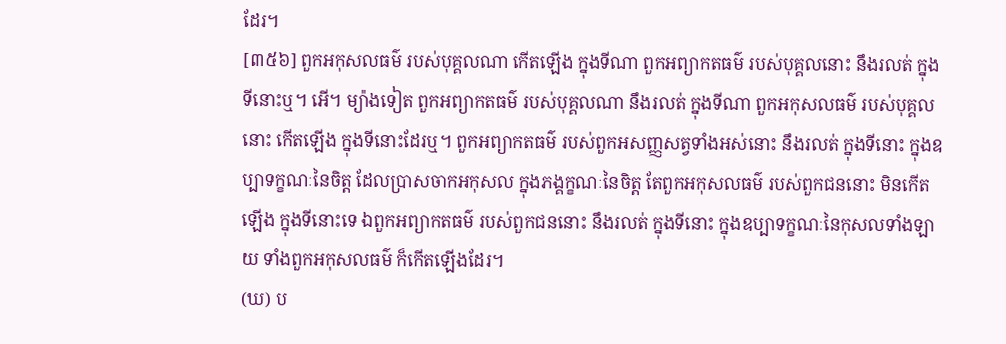ដែរ។
[៣៥៦] ពួកអកុសលធម៌ របស់បុគ្គលណា កើតឡើង ក្នុងទីណា ពួកអព្យាកតធម៌ របស់បុគ្គលនោះ នឹងរលត់ ក្នុងទីនោះឬ។ អើ។ ម្យ៉ាងទៀត ពួកអព្យាកតធម៌ របស់បុគ្គលណា នឹងរលត់ ក្នុងទីណា ពួកអកុសលធម៌ របស់បុគ្គលនោះ កើតឡើង ក្នុងទីនោះដែរឬ។ ពួកអព្យាកតធម៌ របស់ពួកអសញ្ញសត្វទាំងអស់នោះ នឹងរលត់ ក្នុងទីនោះ ក្នុងឧប្បាទក្ខណៈនៃចិត្ត ដែលប្រាសចាកអកុសល ក្នុងភង្គក្ខណៈនៃចិត្ត តែពួកអកុសលធម៌ របស់ពួកជននោះ មិនកើតឡើង ក្នុងទីនោះទេ ឯពួកអព្យាកតធម៌ របស់ពួកជននោះ នឹងរលត់ ក្នុងទីនោះ ក្នុងឧប្បាទក្ខណៈនៃកុសលទាំងឡាយ ទាំងពួកអកុសលធម៌ ក៏កើតឡើងដែរ។
(ឃ) ប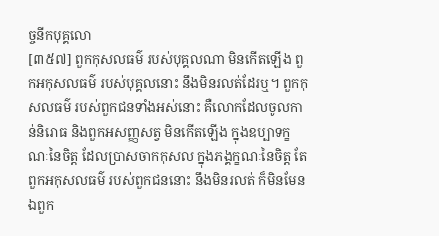ច្ចនីកបុគ្គលោ
[៣៥៧] ពួកកុសលធម៌ របស់បុគ្គលណា មិនកើតឡើង ពួកអកុសលធម៌ របស់បុគ្គលនោះ នឹងមិនរលត់ដែរឬ។ ពួកកុសលធម៌ របស់ពួកជនទាំងអស់នោះ គឺលោកដែលចូលកាន់និរោធ និងពួកអសញ្ញសត្វ មិនកើតឡើង ក្នុងឧប្បាទក្ខណៈនៃចិត្ត ដែលប្រាសចាកកុសល ក្នុងភង្គក្ខណៈនៃចិត្ត តែពួកអកុសលធម៌ របស់ពួកជននោះ នឹងមិនរលត់ ក៏មិនមែន ឯពួក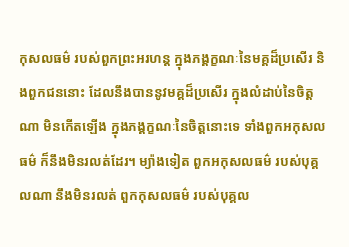កុសលធម៌ របស់ពួកព្រះអរហន្ត ក្នុងភង្គក្ខណៈនៃមគ្គដ៏ប្រសើរ និងពួកជននោះ ដែលនឹងបាននូវមគ្គដ៏ប្រសើរ ក្នុងលំដាប់នៃចិត្តណា មិនកើតឡើង ក្នុងភង្គក្ខណៈនៃចិត្តនោះទេ ទាំងពួកអកុសលធម៌ ក៏នឹងមិនរលត់ដែរ។ ម្យ៉ាងទៀត ពួកអកុសលធម៌ របស់បុគ្គលណា នឹងមិនរលត់ ពួកកុសលធម៌ របស់បុគ្គល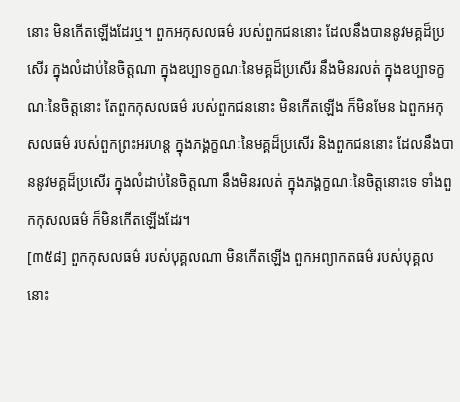នោះ មិនកើតឡើងដែរឬ។ ពួកអកុសលធម៌ របស់ពួកជននោះ ដែលនឹងបាននូវមគ្គដ៏ប្រសើរ ក្នុងលំដាប់នៃចិត្តណា ក្នុងឧប្បាទក្ខណៈនៃមគ្គដ៏ប្រសើរ នឹងមិនរលត់ ក្នុងឧប្បាទក្ខណៈនៃចិត្តនោះ តែពួកកុសលធម៌ របស់ពួកជននោះ មិនកើតឡើង ក៏មិនមែន ឯពួកអកុសលធម៌ របស់ពួកព្រះអរហន្ត ក្នុងភង្គក្ខណៈនៃមគ្គដ៏ប្រសើរ និងពួកជននោះ ដែលនឹងបាននូវមគ្គដ៏ប្រសើរ ក្នុងលំដាប់នៃចិត្តណា នឹងមិនរលត់ ក្នុងភង្គក្ខណៈនៃចិត្តនោះទេ ទាំងពួកកុសលធម៌ ក៏មិនកើតឡើងដែរ។
[៣៥៨] ពួកកុសលធម៌ របស់បុគ្គលណា មិនកើតឡើង ពួកអព្យាកតធម៌ របស់បុគ្គលនោះ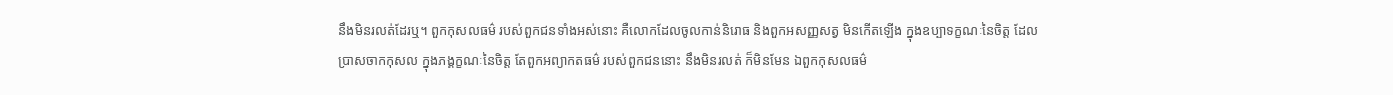នឹងមិនរលត់ដែរឬ។ ពួកកុសលធម៌ របស់ពួកជនទាំងអស់នោះ គឺលោកដែលចូលកាន់និរោធ និងពួកអសញ្ញសត្វ មិនកើតឡើង ក្នុងឧប្បាទក្ខណៈនៃចិត្ត ដែលប្រាសចាកកុសល ក្នុងភង្គក្ខណៈនៃចិត្ត តែពួកអព្យាកតធម៌ របស់ពួកជននោះ នឹងមិនរលត់ ក៏មិនមែន ឯពួកកុសលធម៌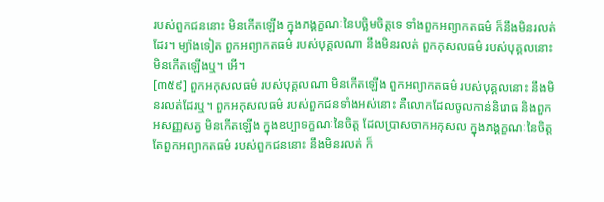របស់ពួកជននោះ មិនកើតឡើង ក្នុងភង្គក្ខណៈនៃបច្ឆិមចិត្តទេ ទាំងពួកអព្យាកតធម៌ ក៏នឹងមិនរលត់ដែរ។ ម្យ៉ាងទៀត ពួកអព្យាកតធម៌ របស់បុគ្គលណា នឹងមិនរលត់ ពួកកុសលធម៌ របស់បុគ្គលនោះ មិនកើតឡើងឬ។ អើ។
[៣៥៩] ពួកអកុសលធម៌ របស់បុគ្គលណា មិនកើតឡើង ពួកអព្យាកតធម៌ របស់បុគ្គលនោះ នឹងមិនរលត់ដែរឬ។ ពួកអកុសលធម៌ របស់ពួកជនទាំងអស់នោះ គឺលោកដែលចូលកាន់និរោធ និងពួកអសញ្ញសត្វ មិនកើតឡើង ក្នុងឧប្បាទក្ខណៈនៃចិត្ត ដែលប្រាសចាកអកុសល ក្នុងភង្គក្ខណៈនៃចិត្ត តែពួកអព្យាកតធម៌ របស់ពួកជននោះ នឹងមិនរលត់ ក៏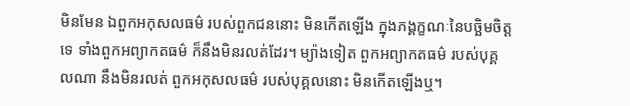មិនមែន ឯពួកអកុសលធម៌ របស់ពួកជននោះ មិនកើតឡើង ក្នុងភង្គក្ខណៈនៃបច្ឆិមចិត្តទេ ទាំងពួកអព្យាកតធម៌ ក៏នឹងមិនរលត់ដែរ។ ម្យ៉ាងទៀត ពួកអព្យាកតធម៌ របស់បុគ្គលណា នឹងមិនរលត់ ពួកអកុសលធម៌ របស់បុគ្គលនោះ មិនកើតឡើងឬ។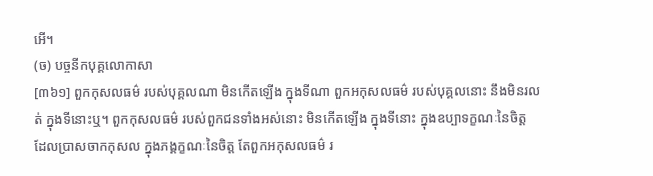អើ។
(ច) បច្ចនីកបុគ្គលោកាសា
[៣៦១] ពួកកុសលធម៌ របស់បុគ្គលណា មិនកើតឡើង ក្នុងទីណា ពួកអកុសលធម៌ របស់បុគ្គលនោះ នឹងមិនរលត់ ក្នុងទីនោះឬ។ ពួកកុសលធម៌ របស់ពួកជនទាំងអស់នោះ មិនកើតឡើង ក្នុងទីនោះ ក្នុងឧប្បាទក្ខណៈនៃចិត្ត ដែលប្រាសចាកកុសល ក្នុងភង្គក្ខណៈនៃចិត្ត តែពួកអកុសលធម៌ រ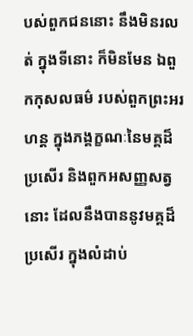បស់ពួកជននោះ នឹងមិនរលត់ ក្នុងទីនោះ ក៏មិនមែន ឯពួកកុសលធម៌ របស់ពួកព្រះអរហន្ត ក្នុងភង្គក្ខណៈនៃមគ្គដ៏ប្រសើរ និងពួកអសញ្ញសត្វនោះ ដែលនឹងបាននូវមគ្គដ៏ប្រសើរ ក្នុងលំដាប់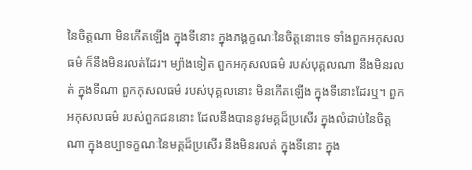នៃចិត្តណា មិនកើតឡើង ក្នុងទីនោះ ក្នុងភង្គក្ខណៈនៃចិត្តនោះទេ ទាំងពួកអកុសលធម៌ ក៏នឹងមិនរលត់ដែរ។ ម្យ៉ាងទៀត ពួកអកុសលធម៌ របស់បុគ្គលណា នឹងមិនរលត់ ក្នុងទីណា ពួកកុសលធម៌ របស់បុគ្គលនោះ មិនកើតឡើង ក្នុងទីនោះដែរឬ។ ពួកអកុសលធម៌ របស់ពួកជននោះ ដែលនឹងបាននូវមគ្គដ៏ប្រសើរ ក្នុងលំដាប់នៃចិត្តណា ក្នុងឧប្បាទក្ខណៈនៃមគ្គដ៏ប្រសើរ នឹងមិនរលត់ ក្នុងទីនោះ ក្នុង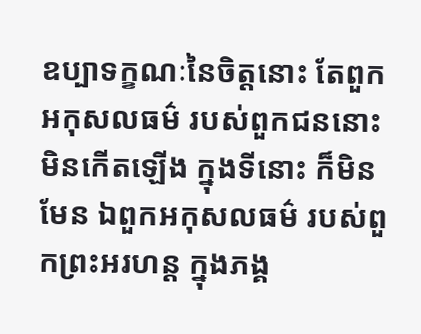ឧប្បាទក្ខណៈនៃចិត្តនោះ តែពួកអកុសលធម៌ របស់ពួកជននោះ មិនកើតឡើង ក្នុងទីនោះ ក៏មិនមែន ឯពួកអកុសលធម៌ របស់ពួកព្រះអរហន្ត ក្នុងភង្គ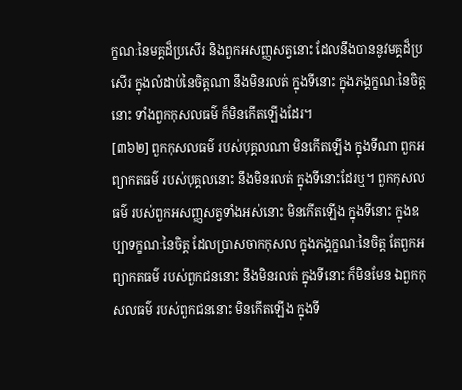ក្ខណៈនៃមគ្គដ៏ប្រសើរ និងពួកអសញ្ញសត្វនោះ ដែលនឹងបាននូវមគ្គដ៏ប្រសើរ ក្នុងលំដាប់នៃចិត្តណា នឹងមិនរលត់ ក្នុងទីនោះ ក្នុងភង្គក្ខណៈនៃចិត្តនោះ ទាំងពួកកុសលធម៌ ក៏មិនកើតឡើងដែរ។
[៣៦២] ពួកកុសលធម៌ របស់បុគ្គលណា មិនកើតឡើង ក្នុងទីណា ពួកអព្យាកតធម៌ របស់បុគ្គលនោះ នឹងមិនរលត់ ក្នុងទីនោះដែរឬ។ ពួកកុសលធម៌ របស់ពួកអសញ្ញសត្វទាំងអស់នោះ មិនកើតឡើង ក្នុងទីនោះ ក្នុងឧប្បាទក្ខណៈនៃចិត្ត ដែលប្រាសចាកកុសល ក្នុងភង្គក្ខណៈនៃចិត្ត តែពួកអព្យាកតធម៌ របស់ពួកជននោះ នឹងមិនរលត់ ក្នុងទីនោះ ក៏មិនមែន ឯពួកកុសលធម៌ របស់ពួកជននោះ មិនកើតឡើង ក្នុងទី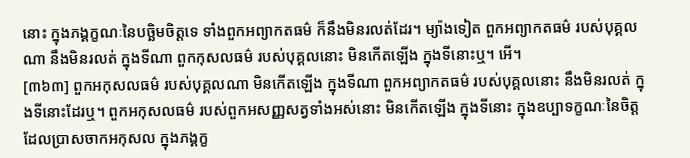នោះ ក្នុងភង្គក្ខណៈនៃបច្ឆិមចិត្តទេ ទាំងពួកអព្យាកតធម៌ ក៏នឹងមិនរលត់ដែរ។ ម្យ៉ាងទៀត ពួកអព្យាកតធម៌ របស់បុគ្គលណា នឹងមិនរលត់ ក្នុងទីណា ពួកកុសលធម៌ របស់បុគ្គលនោះ មិនកើតឡើង ក្នុងទីនោះឬ។ អើ។
[៣៦៣] ពួកអកុសលធម៌ របស់បុគ្គលណា មិនកើតឡើង ក្នុងទីណា ពួកអព្យាកតធម៌ របស់បុគ្គលនោះ នឹងមិនរលត់ ក្នុងទីនោះដែរឬ។ ពួកអកុសលធម៌ របស់ពួកអសញ្ញសត្វទាំងអស់នោះ មិនកើតឡើង ក្នុងទីនោះ ក្នុងឧប្បាទក្ខណៈនៃចិត្ត ដែលប្រាសចាកអកុសល ក្នុងភង្គក្ខ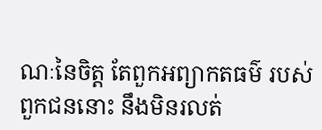ណៈនៃចិត្ត តែពួកអព្យាកតធម៌ របស់ពួកជននោះ នឹងមិនរលត់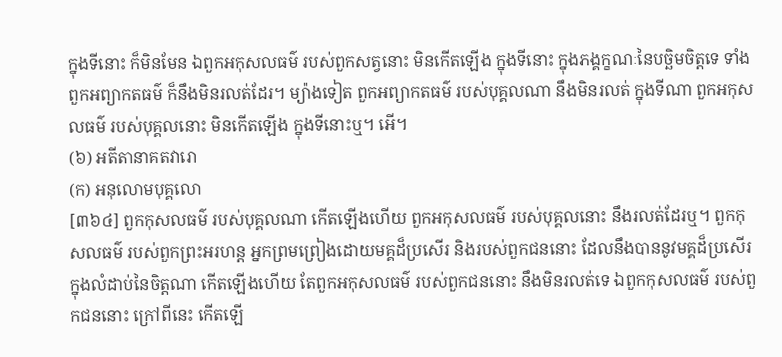ក្នុងទីនោះ ក៏មិនមែន ឯពួកអកុសលធម៌ របស់ពួកសត្វនោះ មិនកើតឡើង ក្នុងទីនោះ ក្នុងភង្គក្ខណៈនៃបច្ឆិមចិត្តទេ ទាំងពួកអព្យាកតធម៌ ក៏នឹងមិនរលត់ដែរ។ ម្យ៉ាងទៀត ពួកអព្យាកតធម៌ របស់បុគ្គលណា នឹងមិនរលត់ ក្នុងទីណា ពួកអកុសលធម៌ របស់បុគ្គលនោះ មិនកើតឡើង ក្នុងទីនោះឬ។ អើ។
(៦) អតីតានាគតវារោ
(ក) អនុលោមបុគ្គលោ
[៣៦៤] ពួកកុសលធម៌ របស់បុគ្គលណា កើតឡើងហើយ ពួកអកុសលធម៌ របស់បុគ្គលនោះ នឹងរលត់ដែរឬ។ ពួកកុសលធម៌ របស់ពួកព្រះអរហន្ត អ្នកព្រមព្រៀងដោយមគ្គដ៏ប្រសើរ និងរបស់ពួកជននោះ ដែលនឹងបាននូវមគ្គដ៏ប្រសើរ ក្នុងលំដាប់នៃចិត្តណា កើតឡើងហើយ តែពួកអកុសលធម៌ របស់ពួកជននោះ នឹងមិនរលត់ទេ ឯពួកកុសលធម៌ របស់ពួកជននោះ ក្រៅពីនេះ កើតឡើ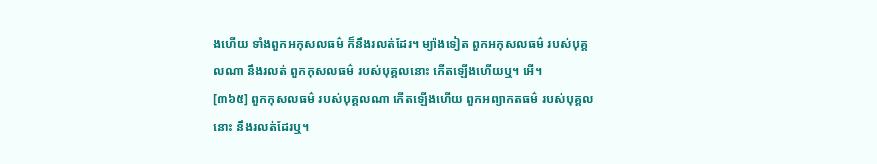ងហើយ ទាំងពួកអកុសលធម៌ ក៏នឹងរលត់ដែរ។ ម្យ៉ាងទៀត ពួកអកុសលធម៌ របស់បុគ្គលណា នឹងរលត់ ពួកកុសលធម៌ របស់បុគ្គលនោះ កើតឡើងហើយឬ។ អើ។
[៣៦៥] ពួកកុសលធម៌ របស់បុគ្គលណា កើតឡើងហើយ ពួកអព្យាកតធម៌ របស់បុគ្គលនោះ នឹងរលត់ដែរឬ។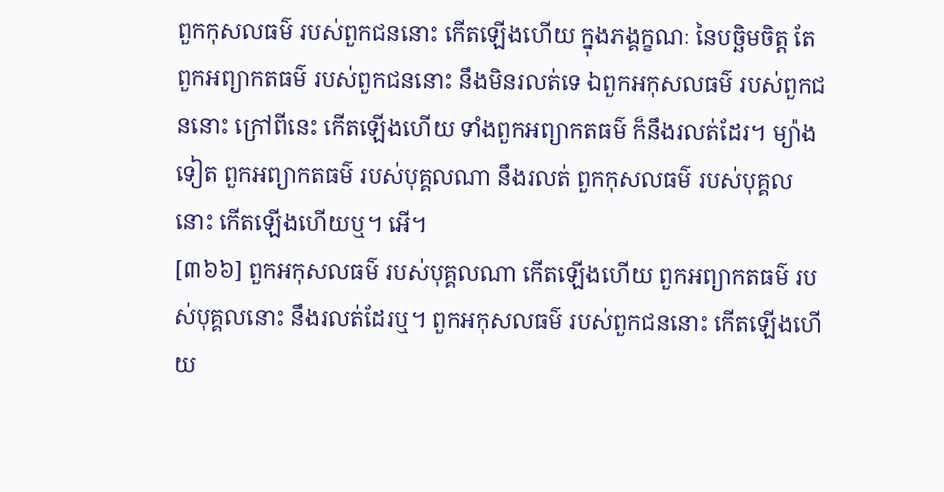ពួកកុសលធម៌ របស់ពួកជននោះ កើតឡើងហើយ ក្នុងភង្គក្ខណៈ នៃបច្ឆិមចិត្ត តែពួកអព្យាកតធម៌ របស់ពួកជននោះ នឹងមិនរលត់ទេ ឯពួកអកុសលធម៌ របស់ពួកជននោះ ក្រៅពីនេះ កើតឡើងហើយ ទាំងពួកអព្យាកតធម៌ ក៏នឹងរលត់ដែរ។ ម្យ៉ាងទៀត ពួកអព្យាកតធម៌ របស់បុគ្គលណា នឹងរលត់ ពួកកុសលធម៌ របស់បុគ្គលនោះ កើតឡើងហើយឬ។ អើ។
[៣៦៦] ពួកអកុសលធម៌ របស់បុគ្គលណា កើតឡើងហើយ ពួកអព្យាកតធម៌ របស់បុគ្គលនោះ នឹងរលត់ដែរឬ។ ពួកអកុសលធម៌ របស់ពួកជននោះ កើតឡើងហើយ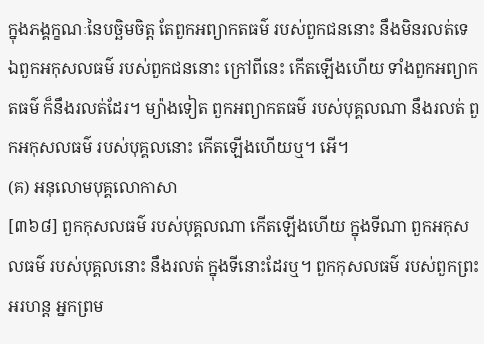ក្នុងភង្គក្ខណៈនៃបច្ឆិមចិត្ត តែពួកអព្យាកតធម៌ របស់ពួកជននោះ នឹងមិនរលត់ទេ ឯពួកអកុសលធម៌ របស់ពួកជននោះ ក្រៅពីនេះ កើតឡើងហើយ ទាំងពួកអព្យាកតធម៌ ក៏នឹងរលត់ដែរ។ ម្យ៉ាងទៀត ពួកអព្យាកតធម៌ របស់បុគ្គលណា នឹងរលត់ ពួកអកុសលធម៌ របស់បុគ្គលនោះ កើតឡើងហើយឬ។ អើ។
(គ) អនុលោមបុគ្គលោកាសា
[៣៦៨] ពួកកុសលធម៌ របស់បុគ្គលណា កើតឡើងហើយ ក្នុងទីណា ពួកអកុសលធម៌ របស់បុគ្គលនោះ នឹងរលត់ ក្នុងទីនោះដែរឬ។ ពួកកុសលធម៌ របស់ពួកព្រះអរហន្ត អ្នកព្រម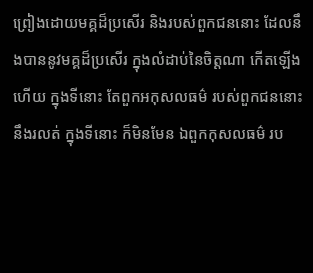ព្រៀងដោយមគ្គដ៏ប្រសើរ និងរបស់ពួកជននោះ ដែលនឹងបាននូវមគ្គដ៏ប្រសើរ ក្នុងលំដាប់នៃចិត្តណា កើតឡើងហើយ ក្នុងទីនោះ តែពួកអកុសលធម៌ របស់ពួកជននោះ នឹងរលត់ ក្នុងទីនោះ ក៏មិនមែន ឯពួកកុសលធម៌ រប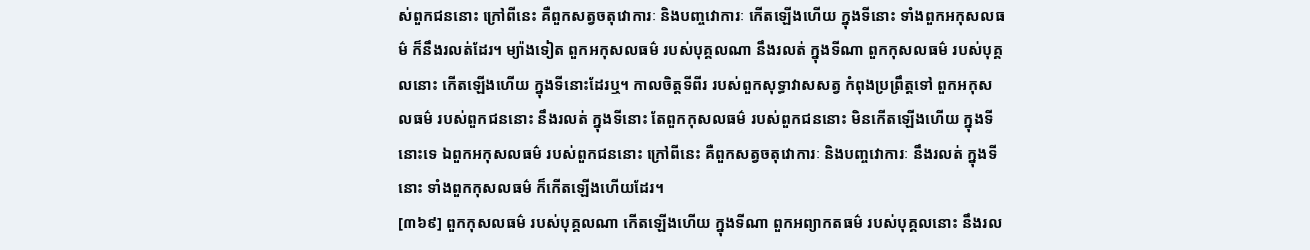ស់ពួកជននោះ ក្រៅពីនេះ គឺពួកសត្វចតុវោការៈ និងបញ្ចវោការៈ កើតឡើងហើយ ក្នុងទីនោះ ទាំងពួកអកុសលធម៌ ក៏នឹងរលត់ដែរ។ ម្យ៉ាងទៀត ពួកអកុសលធម៌ របស់បុគ្គលណា នឹងរលត់ ក្នុងទីណា ពួកកុសលធម៌ របស់បុគ្គលនោះ កើតឡើងហើយ ក្នុងទីនោះដែរឬ។ កាលចិត្តទីពីរ របស់ពួកសុទ្ធាវាសសត្វ កំពុងប្រព្រឹត្តទៅ ពួកអកុសលធម៌ របស់ពួកជននោះ នឹងរលត់ ក្នុងទីនោះ តែពួកកុសលធម៌ របស់ពួកជននោះ មិនកើតឡើងហើយ ក្នុងទីនោះទេ ឯពួកអកុសលធម៌ របស់ពួកជននោះ ក្រៅពីនេះ គឺពួកសត្វចតុវោការៈ និងបញ្ចវោការៈ នឹងរលត់ ក្នុងទីនោះ ទាំងពួកកុសលធម៌ ក៏កើតឡើងហើយដែរ។
[៣៦៩] ពួកកុសលធម៌ របស់បុគ្គលណា កើតឡើងហើយ ក្នុងទីណា ពួកអព្យាកតធម៌ របស់បុគ្គលនោះ នឹងរល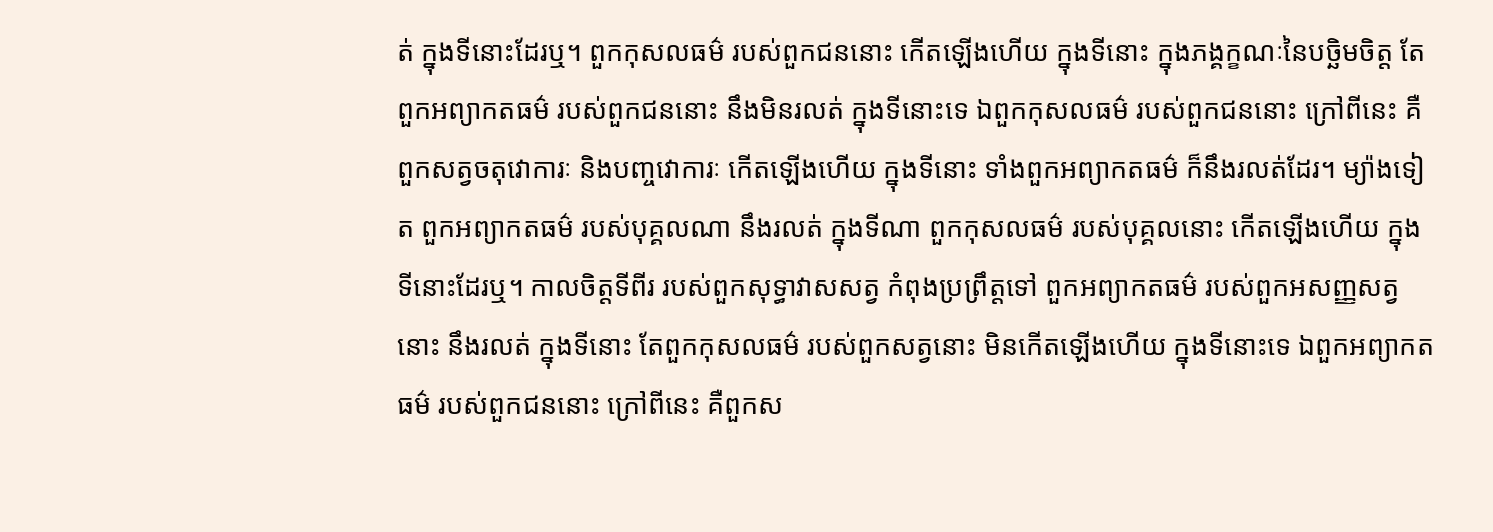ត់ ក្នុងទីនោះដែរឬ។ ពួកកុសលធម៌ របស់ពួកជននោះ កើតឡើងហើយ ក្នុងទីនោះ ក្នុងភង្គក្ខណៈនៃបច្ឆិមចិត្ត តែពួកអព្យាកតធម៌ របស់ពួកជននោះ នឹងមិនរលត់ ក្នុងទីនោះទេ ឯពួកកុសលធម៌ របស់ពួកជននោះ ក្រៅពីនេះ គឺពួកសត្វចតុវោការៈ និងបញ្ចវោការៈ កើតឡើងហើយ ក្នុងទីនោះ ទាំងពួកអព្យាកតធម៌ ក៏នឹងរលត់ដែរ។ ម្យ៉ាងទៀត ពួកអព្យាកតធម៌ របស់បុគ្គលណា នឹងរលត់ ក្នុងទីណា ពួកកុសលធម៌ របស់បុគ្គលនោះ កើតឡើងហើយ ក្នុងទីនោះដែរឬ។ កាលចិត្តទីពីរ របស់ពួកសុទ្ធាវាសសត្វ កំពុងប្រព្រឹត្តទៅ ពួកអព្យាកតធម៌ របស់ពួកអសញ្ញសត្វនោះ នឹងរលត់ ក្នុងទីនោះ តែពួកកុសលធម៌ របស់ពួកសត្វនោះ មិនកើតឡើងហើយ ក្នុងទីនោះទេ ឯពួកអព្យាកតធម៌ របស់ពួកជននោះ ក្រៅពីនេះ គឺពួកស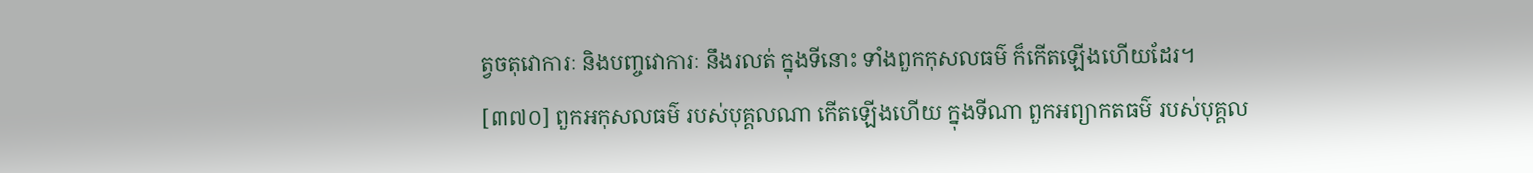ត្វចតុវោការៈ និងបញ្ចវោការៈ នឹងរលត់ ក្នុងទីនោះ ទាំងពួកកុសលធម៌ ក៏កើតឡើងហើយដែរ។
[៣៧០] ពួកអកុសលធម៌ របស់បុគ្គលណា កើតឡើងហើយ ក្នុងទីណា ពួកអព្យាកតធម៌ របស់បុគ្គល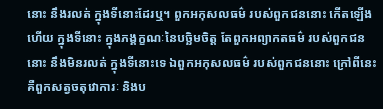នោះ នឹងរលត់ ក្នុងទីនោះដែរឬ។ ពួកអកុសលធម៌ របស់ពួកជននោះ កើតឡើងហើយ ក្នុងទីនោះ ក្នុងភង្គក្ខណៈនៃបច្ឆិមចិត្ត តែពួកអព្យាកតធម៌ របស់ពួកជននោះ នឹងមិនរលត់ ក្នុងទីនោះទេ ឯពួកអកុសលធម៌ របស់ពួកជននោះ ក្រៅពីនេះ គឺពួកសត្វចតុវោការៈ និងប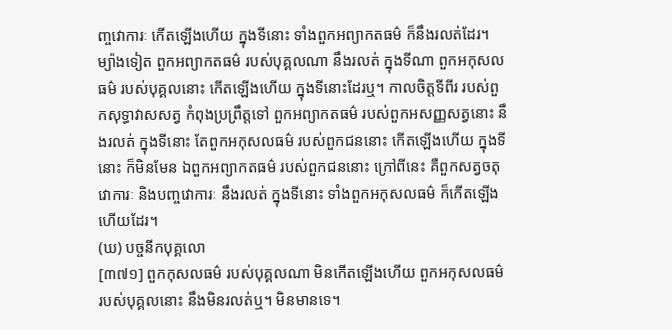ញ្ចវោការៈ កើតឡើងហើយ ក្នុងទីនោះ ទាំងពួកអព្យាកតធម៌ ក៏នឹងរលត់ដែរ។ ម្យ៉ាងទៀត ពួកអព្យាកតធម៌ របស់បុគ្គលណា នឹងរលត់ ក្នុងទីណា ពួកអកុសលធម៌ របស់បុគ្គលនោះ កើតឡើងហើយ ក្នុងទីនោះដែរឬ។ កាលចិត្តទីពីរ របស់ពួកសុទ្ធាវាសសត្វ កំពុងប្រព្រឹត្តទៅ ពួកអព្យាកតធម៌ របស់ពួកអសញ្ញសត្វនោះ នឹងរលត់ ក្នុងទីនោះ តែពួកអកុសលធម៌ របស់ពួកជននោះ កើតឡើងហើយ ក្នុងទីនោះ ក៏មិនមែន ឯពួកអព្យាកតធម៌ របស់ពួកជននោះ ក្រៅពីនេះ គឺពួកសត្វចតុវោការៈ និងបញ្ចវោការៈ នឹងរលត់ ក្នុងទីនោះ ទាំងពួកអកុសលធម៌ ក៏កើតឡើងហើយដែរ។
(ឃ) បច្ចនីកបុគ្គលោ
[៣៧១] ពួកកុសលធម៌ របស់បុគ្គលណា មិនកើតឡើងហើយ ពួកអកុសលធម៌ របស់បុគ្គលនោះ នឹងមិនរលត់ឬ។ មិនមានទេ។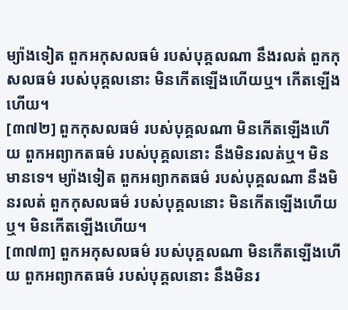ម្យ៉ាងទៀត ពួកអកុសលធម៌ របស់បុគ្គលណា នឹងរលត់ ពួកកុសលធម៌ របស់បុគ្គលនោះ មិនកើតឡើងហើយឬ។ កើតឡើងហើយ។
[៣៧២] ពួកកុសលធម៌ របស់បុគ្គលណា មិនកើតឡើងហើយ ពួកអព្យាកតធម៌ របស់បុគ្គលនោះ នឹងមិនរលត់ឬ។ មិនមានទេ។ ម្យ៉ាងទៀត ពួកអព្យាកតធម៌ របស់បុគ្គលណា នឹងមិនរលត់ ពួកកុសលធម៌ របស់បុគ្គលនោះ មិនកើតឡើងហើយឬ។ មិនកើតឡើងហើយ។
[៣៧៣] ពួកអកុសលធម៌ របស់បុគ្គលណា មិនកើតឡើងហើយ ពួកអព្យាកតធម៌ របស់បុគ្គលនោះ នឹងមិនរ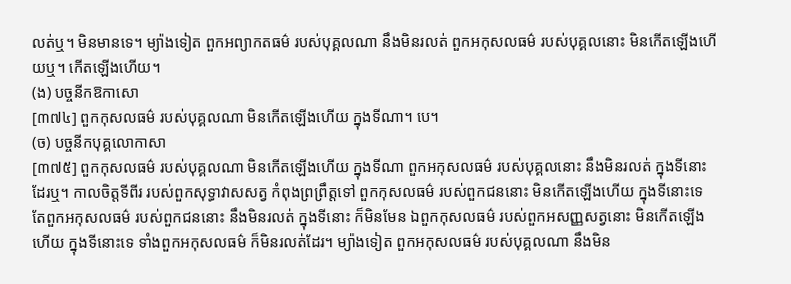លត់ឬ។ មិនមានទេ។ ម្យ៉ាងទៀត ពួកអព្យាកតធម៌ របស់បុគ្គលណា នឹងមិនរលត់ ពួកអកុសលធម៌ របស់បុគ្គលនោះ មិនកើតឡើងហើយឬ។ កើតឡើងហើយ។
(ង) បច្ចនីកឱកាសោ
[៣៧៤] ពួកកុសលធម៌ របស់បុគ្គលណា មិនកើតឡើងហើយ ក្នុងទីណា។ បេ។
(ច) បច្ចនីកបុគ្គលោកាសា
[៣៧៥] ពួកកុសលធម៌ របស់បុគ្គលណា មិនកើតឡើងហើយ ក្នុងទីណា ពួកអកុសលធម៌ របស់បុគ្គលនោះ នឹងមិនរលត់ ក្នុងទីនោះដែរឬ។ កាលចិត្តទីពីរ របស់ពួកសុទ្ធាវាសសត្វ កំពុងព្រព្រឹត្តទៅ ពួកកុសលធម៌ របស់ពួកជននោះ មិនកើតឡើងហើយ ក្នុងទីនោះទេ តែពួកអកុសលធម៌ របស់ពួកជននោះ នឹងមិនរលត់ ក្នុងទីនោះ ក៏មិនមែន ឯពួកកុសលធម៌ របស់ពួកអសញ្ញសត្វនោះ មិនកើតឡើងហើយ ក្នុងទីនោះទេ ទាំងពួកអកុសលធម៌ ក៏មិនរលត់ដែរ។ ម្យ៉ាងទៀត ពួកអកុសលធម៌ របស់បុគ្គលណា នឹងមិន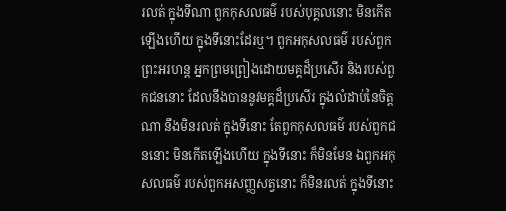រលត់ ក្នុងទីណា ពួកកុសលធម៌ របស់បុគ្គលនោះ មិនកើតឡើងហើយ ក្នុងទីនោះដែរឬ។ ពួកអកុសលធម៌ របស់ពួកព្រះអរហន្ត អ្នកព្រមព្រៀងដោយមគ្គដ៏ប្រសើរ និងរបស់ពួកជននោះ ដែលនឹងបាននូវមគ្គដ៏ប្រសើរ ក្នុងលំដាប់នៃចិត្តណា នឹងមិនរលត់ ក្នុងទីនោះ តែពួកកុសលធម៌ របស់ពួកជននោះ មិនកើតឡើងហើយ ក្នុងទីនោះ ក៏មិនមែន ឯពួកអកុសលធម៌ របស់ពួកអសញ្ញសត្វនោះ ក៏មិនរលត់ ក្នុងទីនោះ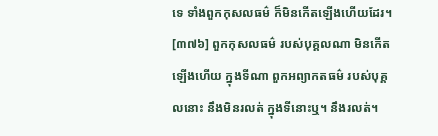ទេ ទាំងពួកកុសលធម៌ ក៏មិនកើតឡើងហើយដែរ។
[៣៧៦] ពួកកុសលធម៌ របស់បុគ្គលណា មិនកើតឡើងហើយ ក្នុងទីណា ពួកអព្យាកតធម៌ របស់បុគ្គលនោះ នឹងមិនរលត់ ក្នុងទីនោះឬ។ នឹងរលត់។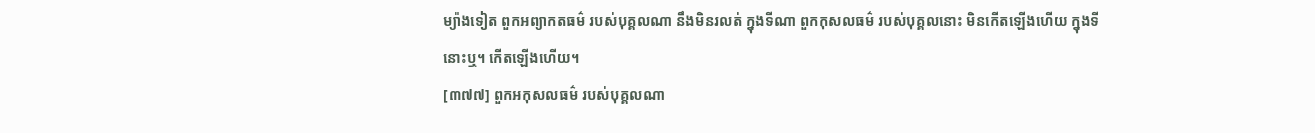ម្យ៉ាងទៀត ពួកអព្យាកតធម៌ របស់បុគ្គលណា នឹងមិនរលត់ ក្នុងទីណា ពួកកុសលធម៌ របស់បុគ្គលនោះ មិនកើតឡើងហើយ ក្នុងទីនោះឬ។ កើតឡើងហើយ។
[៣៧៧] ពួកអកុសលធម៌ របស់បុគ្គលណា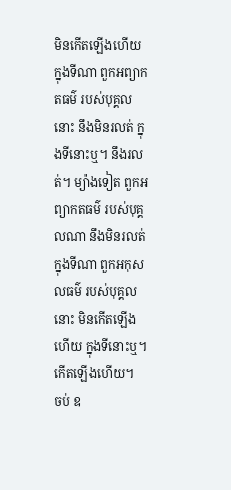មិនកើតឡើងហើយ ក្នុងទីណា ពួកអព្យាកតធម៌ របស់បុគ្គលនោះ នឹងមិនរលត់ ក្នុងទីនោះឬ។ នឹងរលត់។ ម្យ៉ាងទៀត ពួកអព្យាកតធម៌ របស់បុគ្គលណា នឹងមិនរលត់ ក្នុងទីណា ពួកអកុសលធម៌ របស់បុគ្គលនោះ មិនកើតឡើងហើយ ក្នុងទីនោះឬ។ កើតឡើងហើយ។
ចប់ ឧ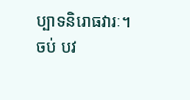ប្បាទនិរោធវារៈ។
ចប់ បវ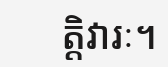ត្តិវារៈ។